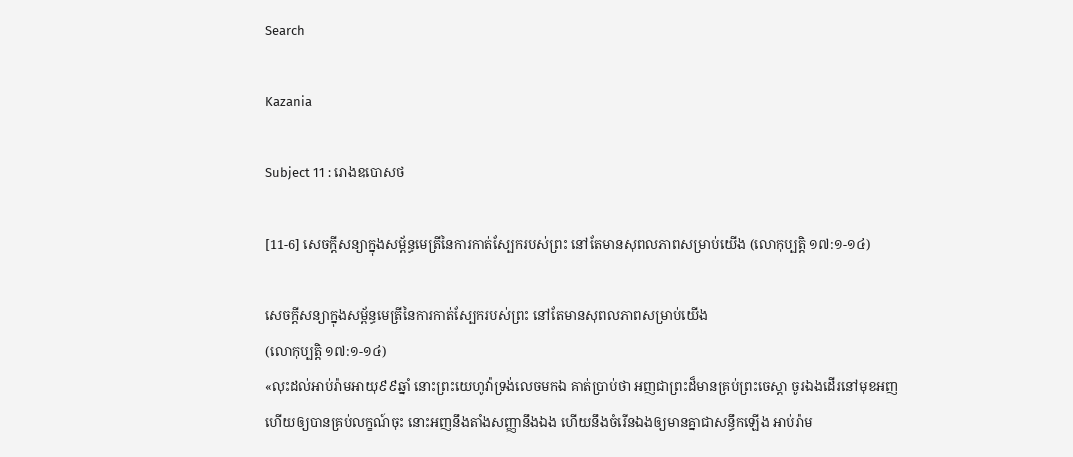Search

Kazania

Subject 11 : រោងឧបោសថ

[11-6] សេចក្តីសន្យាក្នុងសម្ព័ន្ធមេត្រីនៃការកាត់ស្បែករបស់ព្រះ នៅតែមានសុពលភាពសម្រាប់យើង (លោកុប្បត្តិ ១៧:១-១៤)

សេចក្តីសន្យាក្នុងសម្ព័ន្ធមេត្រីនៃការកាត់ស្បែករបស់ព្រះ នៅតែមានសុពលភាពសម្រាប់យើង
(លោកុប្បត្តិ ១៧:១-១៤)
«លុះដល់អាប់រ៉ាមអាយុ៩៩ឆ្នាំ នោះព្រះយេហូវ៉ាទ្រង់លេចមកឯ គាត់ប្រាប់ថា អញជាព្រះដ៏មានគ្រប់ព្រះចេស្តា ចូរឯងដើរនៅមុខអញ ហើយឲ្យបានគ្រប់លក្ខណ៍ចុះ នោះអញនឹងតាំងសញ្ញានឹងឯង ហើយនឹងចំរើនឯងឲ្យមានគ្នាជាសន្ធឹកឡើង អាប់រ៉ាម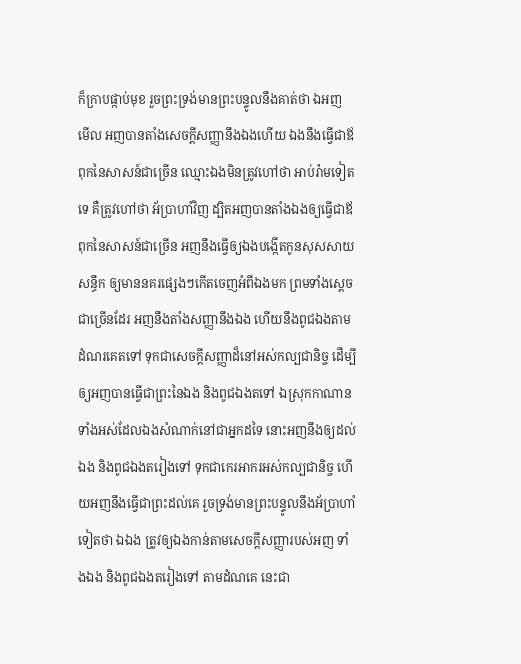ក៏ក្រាបផ្កាប់មុខ រួចព្រះទ្រង់មានព្រះបន្ទូលនឹងគាត់ថា ឯអញ មើល អញបានតាំងសេចក្តីសញ្ញានឹងឯងហើយ ឯងនឹងធ្វើជាឪពុកនៃសាសន៍ជាច្រើន ឈ្មោះឯងមិនត្រូវហៅថា អាប់រ៉ាមទៀតទេ គឺត្រូវហៅថា អ័ប្រាហាំវិញ ដ្បិតអញបានតាំងឯងឲ្យធ្វើជាឪពុកនៃសាសន៍ជាច្រើន អញនឹងធ្វើឲ្យឯងបង្កើតកូនសុសសាយសន្ធឹក ឲ្យមាននគរផ្សេងៗកើតចេញអំពីឯងមក ព្រមទាំងស្តេចជាច្រើនដែរ អញនឹងតាំងសញ្ញានឹងឯង ហើយនឹងពូជឯងតាមដំណរគេតទៅ ទុកជាសេចក្តីសញ្ញាដ៏នៅអស់កល្បជានិច្ច ដើម្បីឲ្យអញបានធ្វើជាព្រះនៃឯង និងពូជឯងតទៅ ឯស្រុកកាណានទាំងអស់ដែលឯងសំណាក់នៅជាអ្នកដទៃ នោះអញនឹងឲ្យដល់ឯង និងពូជឯងតរៀងទៅ ទុកជាកេរអាករអស់កល្បជានិច្ច ហើយអញនឹងធ្វើជាព្រះដល់គេ រួចទ្រង់មានព្រះបន្ទូលនឹងអ័ប្រាហាំទៀតថា ឯឯង ត្រូវឲ្យឯងកាន់តាមសេចក្តីសញ្ញារបស់អញ ទាំងឯង និងពូជឯងតរៀងទៅ តាមដំណគេ នេះជា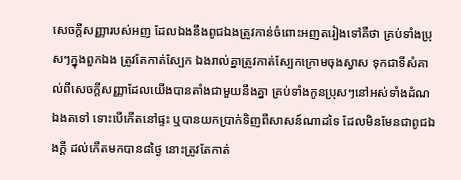សេចក្តីសញ្ញារបស់អញ ដែលឯងនឹងពូជឯងត្រូវកាន់ចំពោះអញតរៀងទៅគឺថា គ្រប់ទាំងប្រុសៗក្នុងពួកឯង ត្រូវតែកាត់ស្បែក ឯងរាល់គ្នាត្រូវកាត់ស្បែកក្រោមចុងស្វាស ទុកជាទីសំគាល់ពីសេចក្តីសញ្ញាដែលយើងបានតាំងជាមួយនឹងគ្នា គ្រប់ទាំងកូនប្រុសៗនៅអស់ទាំងដំណឯងតទៅ ទោះបើកើតនៅផ្ទះ ឬបានយកប្រាក់ទិញពីសាសន៍ណាដទៃ ដែលមិនមែនជាពូជឯងក្តី ដល់កើតមកបាន៨ថ្ងៃ នោះត្រូវតែកាត់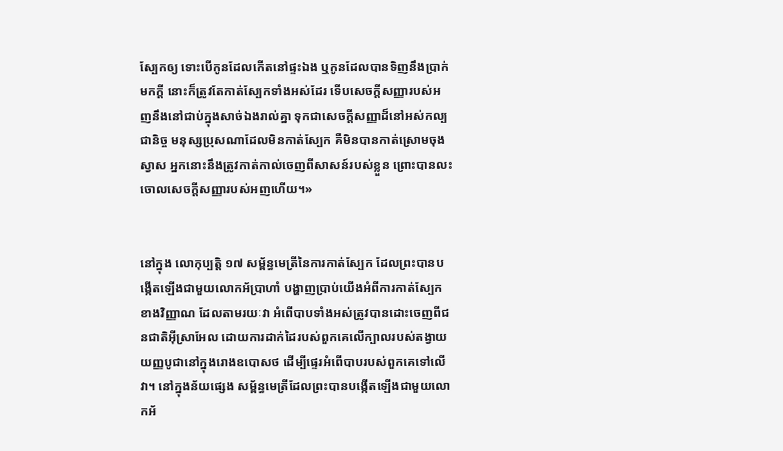ស្បែកឲ្យ ទោះបើកូនដែលកើតនៅផ្ទះឯង ឬកូនដែលបានទិញនឹងប្រាក់មកក្តី នោះក៏ត្រូវតែកាត់ស្បែកទាំងអស់ដែរ ទើបសេចក្តីសញ្ញារបស់អញនឹងនៅជាប់ក្នុងសាច់ឯងរាល់គ្នា ទុកជាសេចក្តីសញ្ញាដ៏នៅអស់កល្បជានិច្ច មនុស្សប្រុសណាដែលមិនកាត់ស្បែក គឺមិនបានកាត់ស្រោមចុងស្វាស អ្នកនោះនឹងត្រូវកាត់កាល់ចេញពីសាសន៍របស់ខ្លួន ព្រោះបានលះចោលសេចក្តីសញ្ញារបស់អញហើយ។»


នៅក្នុង លោកុប្បត្តិ ១៧ សម្ព័ន្ធមេត្រីនៃការកាត់ស្បែក ដែលព្រះបានបង្កើតឡើងជាមួយលោកអ័ប្រាហាំ បង្ហាញប្រាប់យើងអំពីការកាត់ស្បែកខាងវិញ្ញាណ ដែលតាមរយៈវា អំពើបាបទាំងអស់ត្រូវបានដោះចេញពីជនជាតិអ៊ីស្រាអែល ដោយការដាក់ដៃរបស់ពួកគេលើក្បាលរបស់តង្វាយយញ្ញបូជានៅក្នុងរោងឧបោសថ ដើម្បីផ្ទេរអំពើបាបរបស់ពួកគេទៅលើវា។ នៅក្នុងន័យផ្សេង សម្ព័ន្ធមេត្រីដែលព្រះបានបង្កើតឡើងជាមួយលោកអ័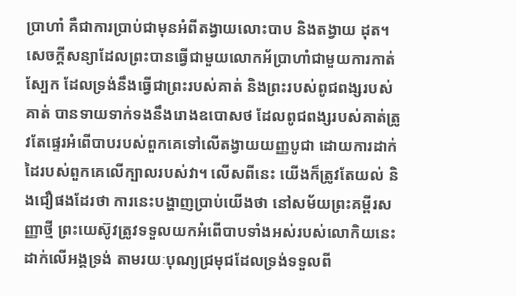ប្រាហាំ គឺជាការប្រាប់ជាមុនអំពីតង្វាយលោះបាប និងតង្វាយ ដុត។ សេចក្តីសន្យាដែលព្រះបានធ្វើជាមួយលោកអ័ប្រាហាំជាមួយការកាត់ស្បែក ដែលទ្រង់នឹងធ្វើជាព្រះរបស់គាត់ និងព្រះរបស់ពូជពង្សរបស់គាត់ បានទាយទាក់ទងនឹងរោងឧបោសថ ដែលពូជពង្សរបស់គាត់ត្រូវតែផ្ទេរអំពើបាបរបស់ពួកគេទៅលើតង្វាយយញ្ញបូជា ដោយការដាក់ដៃរបស់ពួកគេលើក្បាលរបស់វា។ លើសពីនេះ យើងក៏ត្រូវតែយល់ និងជឿផងដែរថា ការនេះបង្ហាញប្រាប់យើងថា នៅសម័យព្រះគម្ពីរសញ្ញាថ្មី ព្រះយេស៊ូវត្រូវទទួលយកអំពើបាបទាំងអស់របស់លោកិយនេះ ដាក់លើអង្គទ្រង់ តាមរយៈបុណ្យជ្រមុជដែលទ្រង់ទទួលពី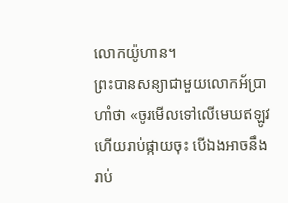លោកយ៉ូហាន។
ព្រះបានសន្យាជាមួយលោកអ័ប្រាហាំថា «ចូរមើលទៅលើមេឃឥឡូវ ហើយរាប់ផ្កាយចុះ បើឯងអាចនឹងរាប់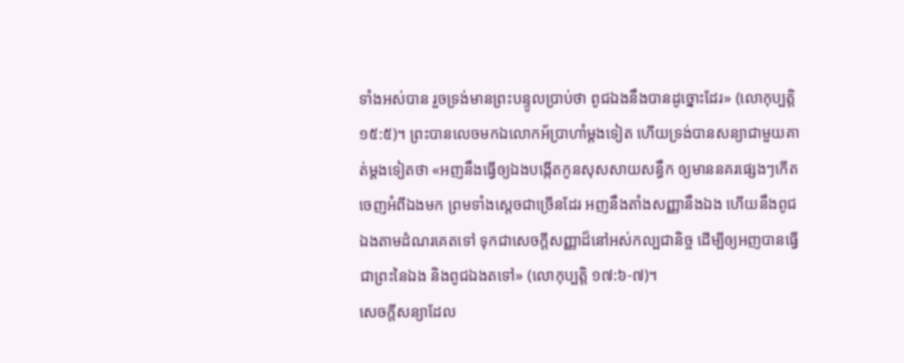ទាំងអស់បាន រួចទ្រង់មានព្រះបន្ទូលប្រាប់ថា ពូជឯងនឹងបានដូច្នោះដែរ» (លោកុប្បត្តិ ១៥:៥)។ ព្រះបានលេចមកឯលោកអ័ប្រាហាំម្តងទៀត ហើយទ្រង់បានសន្យាជាមួយគាត់ម្តងទៀតថា «អញនឹងធ្វើឲ្យឯងបង្កើតកូនសុសសាយសន្ធឹក ឲ្យមាននគរផ្សេងៗកើតចេញអំពីឯងមក ព្រមទាំងស្តេចជាច្រើនដែរ អញនឹងតាំងសញ្ញានឹងឯង ហើយនឹងពូជឯងតាមដំណរគេតទៅ ទុកជាសេចក្តីសញ្ញាដ៏នៅអស់កល្បជានិច្ច ដើម្បីឲ្យអញបានធ្វើជាព្រះនៃឯង និងពូជឯងតទៅ» (លោកុប្បត្តិ ១៧:៦-៧)។
សេចក្តីសន្យាដែល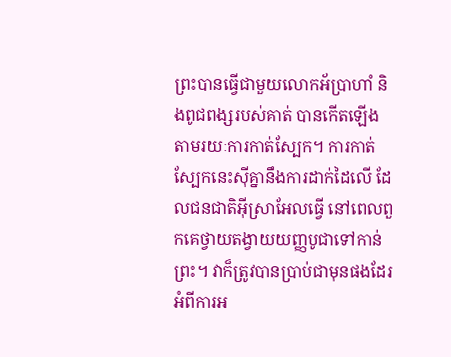ព្រះបានធ្វើជាមួយលោកអ័ប្រាហាំ និងពូជពង្សរបស់គាត់ បានកើតឡើង តាមរយៈការកាត់ស្បែក។ ការកាត់ស្បែកនេះស៊ីគ្នានឹងការដាក់ដៃលើ ដែលជនជាតិអ៊ីស្រាអែលធ្វើ នៅពេលពួកគេថ្វាយតង្វាយយញ្ញបូជាទៅកាន់ព្រះ។ វាក៏ត្រូវបានប្រាប់ជាមុនផងដែរអំពីការអ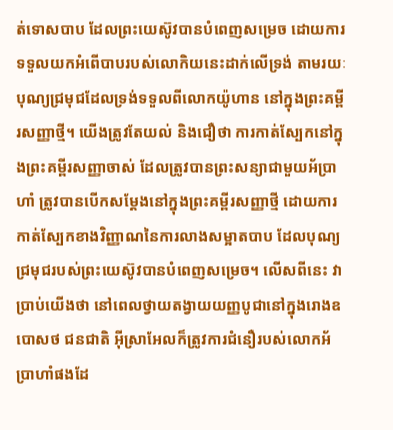ត់ទោសបាប ដែលព្រះយេស៊ូវបានបំពេញសម្រេច ដោយការទទួលយកអំពើបាបរបស់លោកិយនេះដាក់លើទ្រង់ តាមរយៈបុណ្យជ្រមុជដែលទ្រង់ទទួលពីលោកយ៉ូហាន នៅក្នុងព្រះគម្ពីរសញ្ញាថ្មី។ យើងត្រូវតែយល់ និងជឿថា ការកាត់ស្បែកនៅក្នុងព្រះគម្ពីរសញ្ញាចាស់ ដែលត្រូវបានព្រះសន្យាជាមួយអ័ប្រាហាំ ត្រូវបានបើកសម្តែងនៅក្នុងព្រះគម្ពីរសញ្ញាថ្មី ដោយការកាត់ស្បែកខាងវិញ្ញាណនៃការលាងសម្អាតបាប ដែលបុណ្យជ្រមុជរបស់ព្រះយេស៊ូវបានបំពេញសម្រេច។ លើសពីនេះ វាប្រាប់យើងថា នៅពេលថ្វាយតង្វាយយញ្ញបូជានៅក្នុងរោងឧបោសថ ជនជាតិ អ៊ីស្រាអែលក៏ត្រូវការជំនឿរបស់លោកអ័ប្រាហាំផងដែ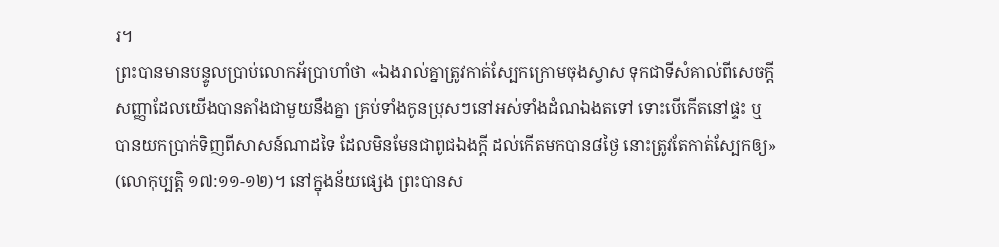រ។
ព្រះបានមានបន្ទូលប្រាប់លោកអ័ប្រាហាំថា «ឯងរាល់គ្នាត្រូវកាត់ស្បែកក្រោមចុងស្វាស ទុកជាទីសំគាល់ពីសេចក្តីសញ្ញាដែលយើងបានតាំងជាមួយនឹងគ្នា គ្រប់ទាំងកូនប្រុសៗនៅអស់ទាំងដំណឯងតទៅ ទោះបើកើតនៅផ្ទះ ឬបានយកប្រាក់ទិញពីសាសន៍ណាដទៃ ដែលមិនមែនជាពូជឯងក្តី ដល់កើតមកបាន៨ថ្ងៃ នោះត្រូវតែកាត់ស្បែកឲ្យ» (លោកុប្បត្តិ ១៧:១១-១២)។ នៅក្នុងន័យផ្សេង ព្រះបានស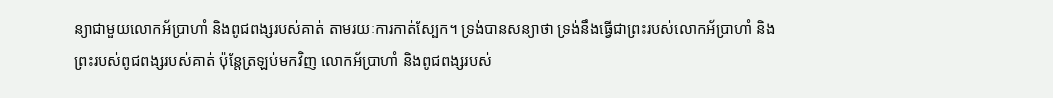ន្យាជាមួយលោកអ័ប្រាហាំ និងពូជពង្សរបស់គាត់ តាមរយៈការកាត់ស្បែក។ ទ្រង់បានសន្យាថា ទ្រង់នឹងធ្វើជាព្រះរបស់លោកអ័ប្រាហាំ និងព្រះរបស់ពូជពង្សរបស់គាត់ ប៉ុន្តែត្រឡប់មកវិញ លោកអ័ប្រាហាំ និងពូជពង្សរបស់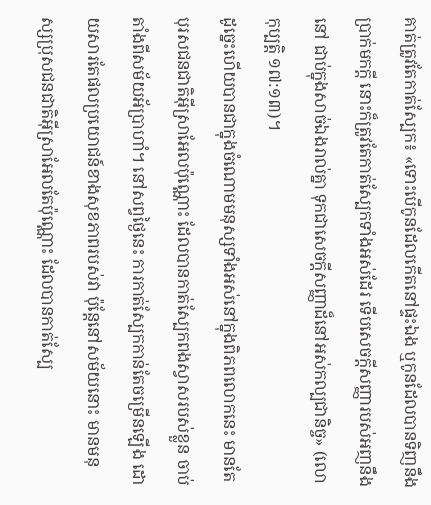គាត់ត្រូវតែកាត់ស្បែក៖ «ទោះបើកូនដែលកើតនៅផ្ទះឯង ឬកូនដែលបានទិញនឹងប្រាក់មកក្តី នោះក៏ត្រូវតែកាត់ស្បែកទាំងអស់ដែរ ទើបសេចក្តីសញ្ញារបស់អញនឹងនៅ ជាប់ក្នុងសាច់ឯងរាល់គ្នា ទុកជាសេចក្តីសញ្ញាដ៏នៅអស់កល្បជានិច្ច» (លោកុប្បត្តិ ១៧:១៣)។
ដូច្នេះហើយបានជាក្នុងចំណោមមនុស្សទាំងអស់នៅក្នុងពិភពលោកនេះ មានតែបុរសជនជាតិអ៊ីស្រាអែលប៉ុណ្ណោះ ដែលបានកាត់ស្បែកពងស្វាសរបស់ខ្លួន ចាប់តាំងពីសម័យអ័ប្រាហាំ។ នៅសព្វថ្ងៃនេះ ការកាត់ស្បែកកាន់តែចម្រើនឡើង ដោយសារតែផលប្រយោជន៍ខាងសុខភាពរបស់វា ប៉ុន្តែនៅសម័យនោះ មានមនុស្សប្រុសជនជាតិអ៊ីស្រាអែលតែប៉ុណ្ណោះ ដែលបានកាត់ស្បែ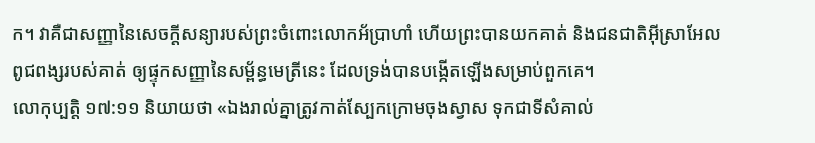ក។ វាគឺជាសញ្ញានៃសេចក្តីសន្យារបស់ព្រះចំពោះលោកអ័ប្រាហាំ ហើយព្រះបានយកគាត់ និងជនជាតិអ៊ីស្រាអែល ពូជពង្សរបស់គាត់ ឲ្យផ្ទុកសញ្ញានៃសម្ព័ន្ធមេត្រីនេះ ដែលទ្រង់បានបង្កើតឡើងសម្រាប់ពួកគេ។
លោកុប្បត្តិ ១៧:១១ និយាយថា «ឯងរាល់គ្នាត្រូវកាត់ស្បែកក្រោមចុងស្វាស ទុកជាទីសំគាល់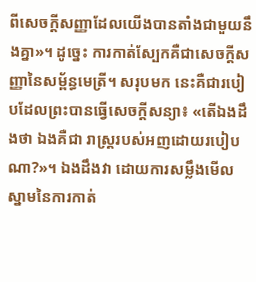ពីសេចក្តីសញ្ញាដែលយើងបានតាំងជាមួយនឹងគ្នា»។ ដូច្នេះ ការកាត់ស្បែកគឺជាសេចក្តីសញ្ញានៃសម្ព័ន្ធមេត្រី។ សរុបមក នេះគឺជារបៀបដែលព្រះបានធ្វើសេចក្តីសន្យា៖ «តើឯងដឹងថា ឯងគឺជា រាស្ត្ររបស់អញដោយរបៀបណា?»។ ឯងដឹងវា ដោយការសម្លឹងមើលស្នាមនៃការកាត់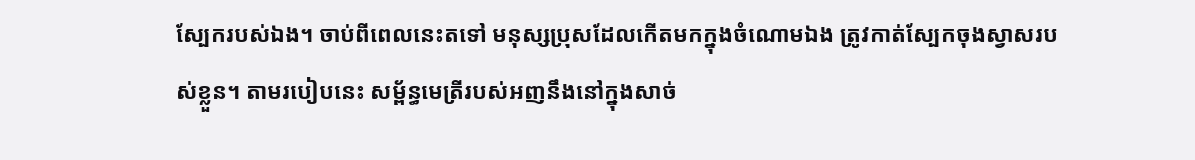ស្បែករបស់ឯង។ ចាប់ពីពេលនេះតទៅ មនុស្សប្រុសដែលកើតមកក្នុងចំណោមឯង ត្រូវកាត់ស្បែកចុងស្វាសរបស់ខ្លួន។ តាមរបៀបនេះ សម្ព័ន្ធមេត្រីរបស់អញនឹងនៅក្នុងសាច់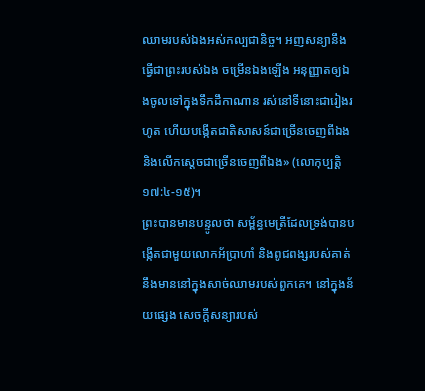ឈាមរបស់ឯងអស់កល្បជានិច្ច។ អញសន្យានឹងធ្វើជាព្រះរបស់ឯង ចម្រើនឯងឡើង អនុញ្ញាតឲ្យឯងចូលទៅក្នុងទឹកដឹកាណាន រស់នៅទីនោះជារៀងរហូត ហើយបង្កើតជាតិសាសន៍ជាច្រើនចេញពីឯង និងលើកស្តេចជាច្រើនចេញពីឯង» (លោកុប្បត្តិ ១៧:៤-១៥)។
ព្រះបានមានបន្ទូលថា សម្ព័ន្ធមេត្រីដែលទ្រង់បានបង្កើតជាមួយលោកអ័ប្រាហាំ និងពូជពង្សរបស់គាត់នឹងមាននៅក្នុងសាច់ឈាមរបស់ពួកគេ។ នៅក្នុងន័យផ្សេង សេចក្តីសន្យារបស់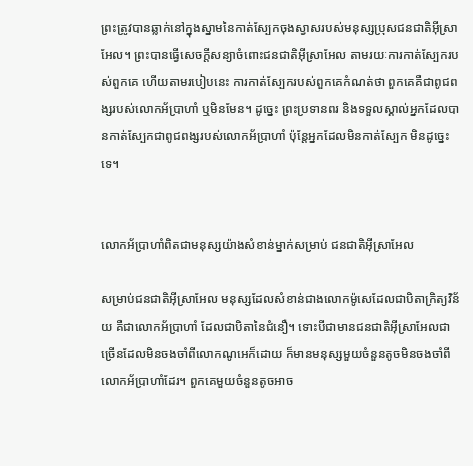ព្រះត្រូវបានឆ្លាក់នៅក្នុងស្នាមនៃកាត់ស្បែកចុងស្វាសរបស់មនុស្សប្រុសជនជាតិអ៊ីស្រាអែល។ ព្រះបានធ្វើសេចក្តីសន្យាចំពោះជនជាតិអ៊ីស្រាអែល តាមរយៈការកាត់ស្បែករបស់ពួកគេ ហើយតាមរបៀបនេះ ការកាត់ស្បែករបស់ពួកគេកំណត់ថា ពួកគេគឺជាពូជពង្សរបស់លោកអ័ប្រាហាំ ឬមិនមែន។ ដូច្នេះ ព្រះប្រទានពរ និងទទួលស្គាល់អ្នកដែលបានកាត់ស្បែកជាពូជពង្សរបស់លោកអ័ប្រាហាំ ប៉ុន្តែអ្នកដែលមិនកាត់ស្បែក មិនដូច្នេះទេ។


លោកអ័ប្រាហាំពិតជាមនុស្សយ៉ាងសំខាន់ម្នាក់សម្រាប់ ជនជាតិអ៊ីស្រាអែល

សម្រាប់ជនជាតិអ៊ីស្រាអែល មនុស្សដែលសំខាន់ជាងលោកម៉ូសេដែលជាបិតាក្រិត្យវិន័យ គឺជាលោកអ័ប្រាហាំ ដែលជាបិតានៃជំនឿ។ ទោះបីជាមានជនជាតិអ៊ីស្រាអែលជាច្រើនដែលមិនចងចាំពីលោកណូអេក៏ដោយ ក៏មានមនុស្សមួយចំនួនតូចមិនចងចាំពីលោកអ័ប្រាហាំដែរ។ ពួកគេមួយចំនួនតូចអាច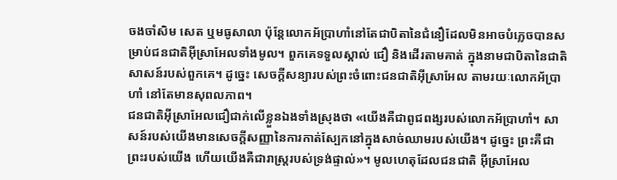ចងចាំសិម សេត ឬមធូសាលា ប៉ុន្តែលោកអ័ប្រាហាំនៅតែជាបិតានៃជំនឿដែលមិនអាចបំភ្លេចបានសម្រាប់ជនជាតិអ៊ីស្រាអែលទាំងមូល។ ពួកគេទទួលស្គាល់ ជឿ និងដើរតាមគាត់ ក្នុងនាមជាបិតានៃជាតិសាសន៍របស់ពួកគេ។ ដូច្នេះ សេចក្តីសន្យារបស់ព្រះចំពោះជនជាតិអ៊ីស្រាអែល តាមរយៈលោកអ័ប្រាហាំ នៅតែមានសុពលភាព។
ជនជាតិអ៊ីស្រាអែលជឿជាក់លើខ្លួនឯងទាំងស្រុងថា «យើងគឺជាពូជពង្សរបស់លោកអ័ប្រាហាំ។ សាសន៍របស់យើងមានសេចក្តីសញ្ញានៃការកាត់ស្បែកនៅក្នុងសាច់ឈាមរបស់យើង។ ដូច្នេះ ព្រះគឺជាព្រះរបស់យើង ហើយយើងគឺជារាស្ត្ររបស់ទ្រង់ផ្ទាល់»។ មូលហេតុដែលជនជាតិ អ៊ីស្រាអែល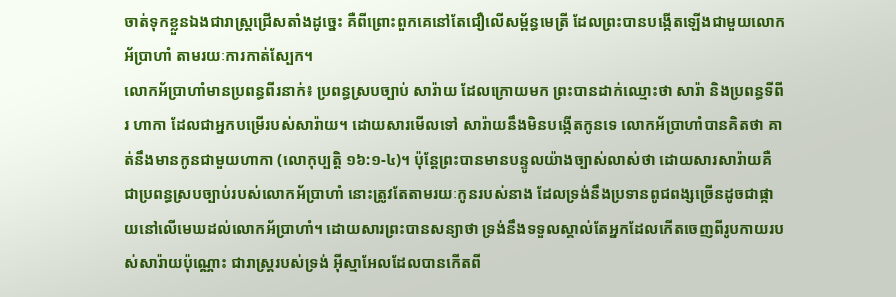ចាត់ទុកខ្លួនឯងជារាស្ត្រជ្រើសតាំងដូច្នេះ គឺពីព្រោះពួកគេនៅតែជឿលើសម្ព័ន្ធមេត្រី ដែលព្រះបានបង្កើតឡើងជាមួយលោកអ័ប្រាហាំ តាមរយៈការកាត់ស្បែក។
លោកអ័ប្រាហាំមានប្រពន្ធពីរនាក់៖ ប្រពន្ធស្របច្បាប់ សារ៉ាយ ដែលក្រោយមក ព្រះបានដាក់ឈ្មោះថា សារ៉ា និងប្រពន្ធទីពីរ ហាកា ដែលជាអ្នកបម្រើរបស់សារ៉ាយ។ ដោយសារមើលទៅ សារ៉ាយនឹងមិនបង្កើតកូនទេ លោកអ័ប្រាហាំបានគិតថា គាត់នឹងមានកូនជាមួយហាកា (លោកុប្បត្តិ ១៦:១-៤)។ ប៉ុន្តែព្រះបានមានបន្ទូលយ៉ាងច្បាស់លាស់ថា ដោយសារសារ៉ាយគឺជាប្រពន្ធស្របច្បាប់របស់លោកអ័ប្រាហាំ នោះត្រូវតែតាមរយៈកូនរបស់នាង ដែលទ្រង់នឹងប្រទានពូជពង្សច្រើនដូចជាផ្កាយនៅលើមេឃដល់លោកអ័ប្រាហាំ។ ដោយសារព្រះបានសន្យាថា ទ្រង់នឹងទទួលស្គាល់តែអ្នកដែលកើតចេញពីរូបកាយរបស់សារ៉ាយប៉ុណ្ណោះ ជារាស្ត្ររបស់ទ្រង់ អ៊ីស្មាអែលដែលបានកើតពី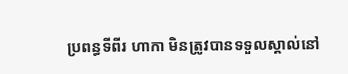ប្រពន្ធទីពីរ ហាកា មិនត្រូវបានទទួលស្គាល់នៅ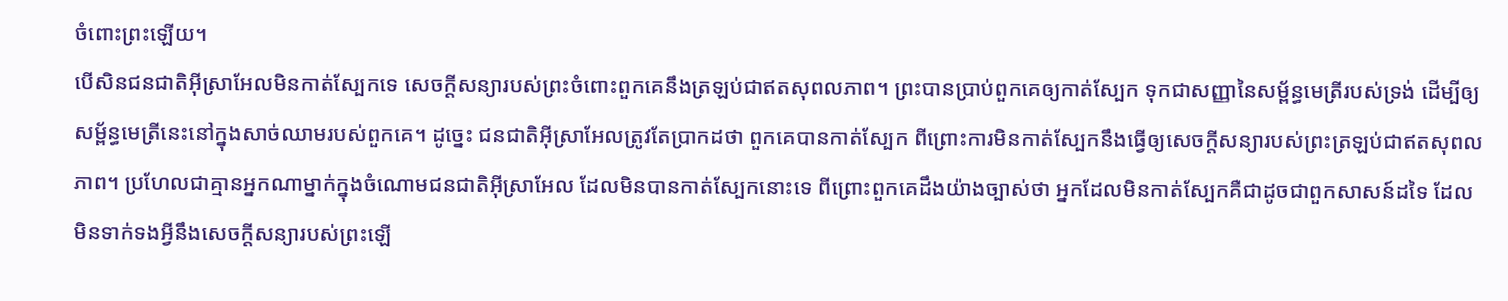ចំពោះព្រះឡើយ។
បើសិនជនជាតិអ៊ីស្រាអែលមិនកាត់ស្បែកទេ សេចក្តីសន្យារបស់ព្រះចំពោះពួកគេនឹងត្រឡប់ជាឥតសុពលភាព។ ព្រះបានប្រាប់ពួកគេឲ្យកាត់ស្បែក ទុកជាសញ្ញានៃសម្ព័ន្ធមេត្រីរបស់ទ្រង់ ដើម្បីឲ្យសម្ព័ន្ធមេត្រីនេះនៅក្នុងសាច់ឈាមរបស់ពួកគេ។ ដូច្នេះ ជនជាតិអ៊ីស្រាអែលត្រូវតែប្រាកដថា ពួកគេបានកាត់ស្បែក ពីព្រោះការមិនកាត់ស្បែកនឹងធ្វើឲ្យសេចក្តីសន្យារបស់ព្រះត្រឡប់ជាឥតសុពលភាព។ ប្រហែលជាគ្មានអ្នកណាម្នាក់ក្នុងចំណោមជនជាតិអ៊ីស្រាអែល ដែលមិនបានកាត់ស្បែកនោះទេ ពីព្រោះពួកគេដឹងយ៉ាងច្បាស់ថា អ្នកដែលមិនកាត់ស្បែកគឺជាដូចជាពួកសាសន៍ដទៃ ដែលមិនទាក់ទងអ្វីនឹងសេចក្តីសន្យារបស់ព្រះឡើ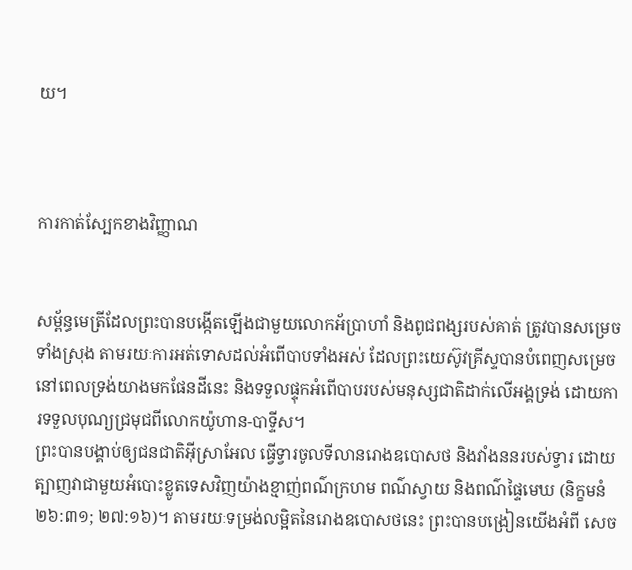យ។



ការកាត់ស្បែកខាងវិញ្ញាណ


សម្ព័ន្ធមេត្រីដែលព្រះបានបង្កើតឡើងជាមួយលោកអ័ប្រាហាំ និងពូជពង្សរបស់គាត់ ត្រូវបានសម្រេចទាំងស្រុង តាមរយៈការអត់ទោសដល់អំពើបាបទាំងអស់ ដែលព្រះយេស៊ូវគ្រីស្ទបានបំពេញសម្រេច នៅពេលទ្រង់យាងមកផែនដីនេះ និងទទួលផ្ទុកអំពើបាបរបស់មនុស្សជាតិដាក់លើអង្គទ្រង់ ដោយការទទួលបុណ្យជ្រមុជពីលោកយ៉ូហាន-បាទ្ទីស។
ព្រះបានបង្គាប់ឲ្យជនជាតិអ៊ីស្រាអែល ធ្វើទ្វារចូលទីលានរោងឧបោសថ និងវាំងននរបស់ទ្វារ ដោយត្បាញវាជាមួយអំបោះខ្លូតទេសវិញយ៉ាងខ្មាញ់ពណ៌ក្រហម ពណ៌ស្វាយ និងពណ៌ផ្ទៃមេឃ (និក្ខមនំ ២៦:៣១; ២៧:១៦)។ តាមរយៈទម្រង់លម្អិតនៃរោងឧបោសថនេះ ព្រះបានបង្រៀនយើងអំពី សេច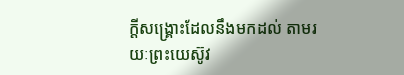ក្តីសង្រ្គោះដែលនឹងមកដល់ តាមរយៈព្រះយេស៊ូវ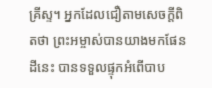គ្រីស្ទ។ អ្នកដែលជឿតាមសេចក្តីពិតថា ព្រះអម្ចាស់បានយាងមកផែនដីនេះ បានទទួលផ្ទុកអំពើបាប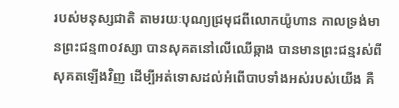របស់មនុស្សជាតិ តាមរយៈបុណ្យជ្រមុជពីលោកយ៉ូហាន កាលទ្រង់មានព្រះជន្ម៣០វស្សា បានសុគតនៅលើឈើឆ្កាង បានមានព្រះជន្មរស់ពីសុគតឡើងវិញ ដើម្បីអត់ទោសដល់អំពើបាបទាំងអស់របស់យើង គឺ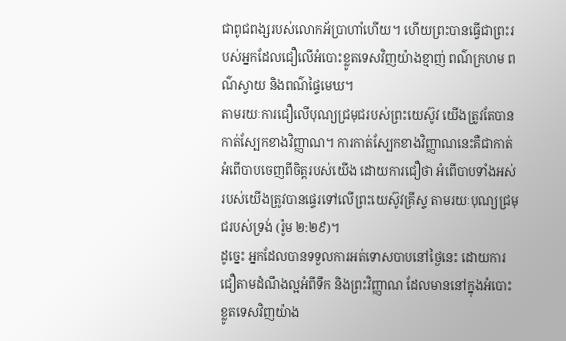ជាពូជពង្សរបស់លោកអ័ប្រាហាំហើយ។ ហើយព្រះបានធ្វើជាព្រះរបស់អ្នកដែលជឿលើអំបោះខ្លូតទេសវិញយ៉ាងខ្មាញ់ ពណ៌ក្រហម ពណ៌ស្វាយ និងពណ៌ផ្ទៃមេឃ។
តាមរយៈការជឿលើបុណ្យជ្រមុជរបស់ព្រះយេស៊ូវ យើងត្រូវតែបានកាត់ស្បែកខាងវិញ្ញាណ។ ការកាត់ស្បែកខាងវិញ្ញាណនេះគឺជាកាត់អំពើបាបចេញពីចិត្តរបស់យើង ដោយការជឿថា អំពើបាបទាំងអស់របស់យើងត្រូវបានផ្ទេរទៅលើព្រះយេស៊ូវគ្រីស្ទ តាមរយៈបុណ្យជ្រមុជរបស់ទ្រង់ (រ៉ូម ២:២៩)។
ដូច្នេះ អ្នកដែលបានទទួលការអត់ទោសបាបនៅថ្ងៃនេះ ដោយការជឿតាមដំណឹងល្អអំពីទឹក និងព្រះវិញ្ញាណ ដែលមាននៅក្នុងអំបោះខ្លូតទេសវិញយ៉ាង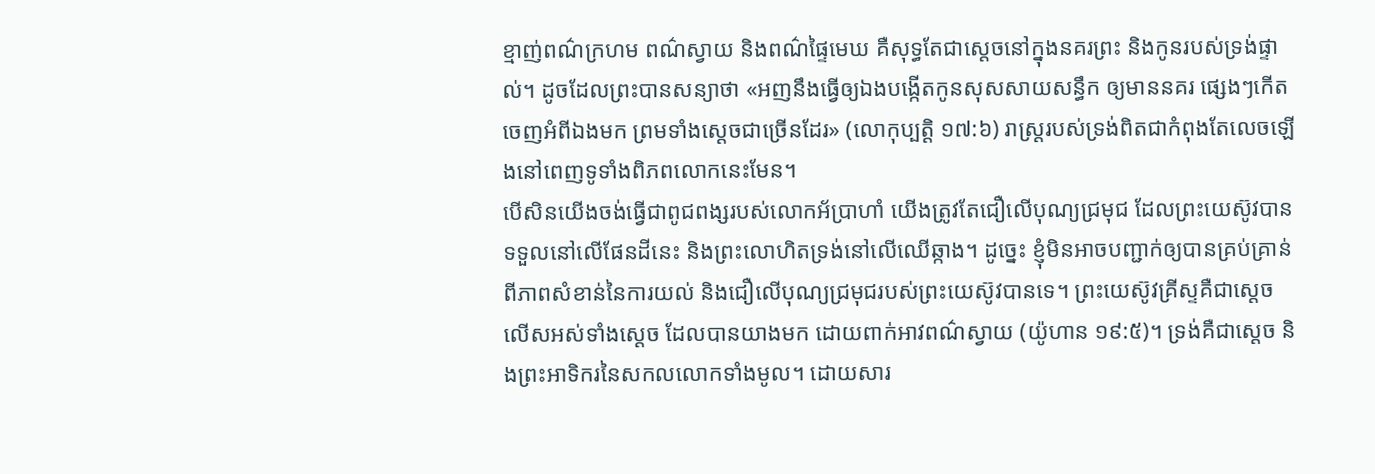ខ្មាញ់ពណ៌ក្រហម ពណ៌ស្វាយ និងពណ៌ផ្ទៃមេឃ គឺសុទ្ធតែជាស្តេចនៅក្នុងនគរព្រះ និងកូនរបស់ទ្រង់ផ្ទាល់។ ដូចដែលព្រះបានសន្យាថា «អញនឹងធ្វើឲ្យឯងបង្កើតកូនសុសសាយសន្ធឹក ឲ្យមាននគរ ផ្សេងៗកើតចេញអំពីឯងមក ព្រមទាំងស្តេចជាច្រើនដែរ» (លោកុប្បត្តិ ១៧:៦) រាស្ត្ររបស់ទ្រង់ពិតជាកំពុងតែលេចឡើងនៅពេញទូទាំងពិភពលោកនេះមែន។
បើសិនយើងចង់ធ្វើជាពូជពង្សរបស់លោកអ័ប្រាហាំ យើងត្រូវតែជឿលើបុណ្យជ្រមុជ ដែលព្រះយេស៊ូវបានទទួលនៅលើផែនដីនេះ និងព្រះលោហិតទ្រង់នៅលើឈើឆ្កាង។ ដូច្នេះ ខ្ញុំមិនអាចបញ្ជាក់ឲ្យបានគ្រប់គ្រាន់ពីភាពសំខាន់នៃការយល់ និងជឿលើបុណ្យជ្រមុជរបស់ព្រះយេស៊ូវបានទេ។ ព្រះយេស៊ូវគ្រីស្ទគឺជាស្តេចលើសអស់ទាំងស្តេច ដែលបានយាងមក ដោយពាក់អាវពណ៌ស្វាយ (យ៉ូហាន ១៩:៥)។ ទ្រង់គឺជាស្តេច និងព្រះអាទិករនៃសកលលោកទាំងមូល។ ដោយសារ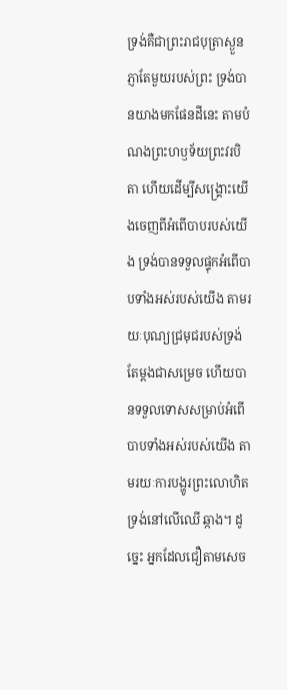ទ្រង់គឺជាព្រះរាជបុត្រាស្ងួនភ្ញាតែមួយរបស់ព្រះ ទ្រង់បានយាងមកផែនដីនេះ តាមបំណងព្រះហឫទ័យព្រះវរបិតា ហើយដើម្បីសង្រ្គោះយើងចេញពីអំពើបាបរបស់យើង ទ្រង់បានទទួលផ្ទុកអំពើបាបទាំងអស់របស់យើង តាមរយៈបុណ្យជ្រមុជរបស់ទ្រង់ តែម្តងជាសម្រេច ហើយបានទទួលទោសសម្រាប់អំពើបាបទាំងអស់របស់យើង តាមរយៈការបង្ហូរព្រះលោហិតទ្រង់នៅលើឈើ ឆ្កាង។ ដូច្នេះ អ្នកដែលជឿតាមសេច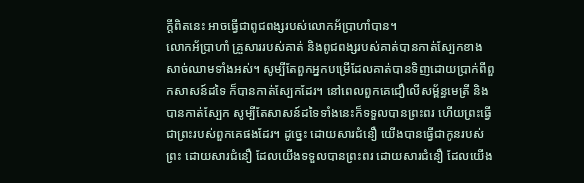ក្តីពិតនេះ អាចធ្វើជាពូជពង្សរបស់លោកអ័ប្រាហាំបាន។
លោកអ័ប្រាហាំ គ្រួសាររបស់គាត់ និងពូជពង្សរបស់គាត់បានកាត់ស្បែកខាងសាច់ឈាមទាំងអស់។ សូម្បីតែពួកអ្នកបម្រើដែលគាត់បានទិញដោយប្រាក់ពីពួកសាសន៍ដទៃ ក៏បានកាត់ស្បែកដែរ។ នៅពេលពួកគេជឿលើសម្ព័ន្ធមេត្រី និងបានកាត់ស្បែក សូម្បីតែសាសន៍ដទៃទាំងនេះក៏ទទួលបានព្រះពរ ហើយព្រះធ្វើជាព្រះរបស់ពួកគេផងដែរ។ ដូច្នេះ ដោយសារជំនឿ យើងបានធ្វើជាកូនរបស់ព្រះ ដោយសារជំនឿ ដែលយើងទទួលបានព្រះពរ ដោយសារជំនឿ ដែលយើង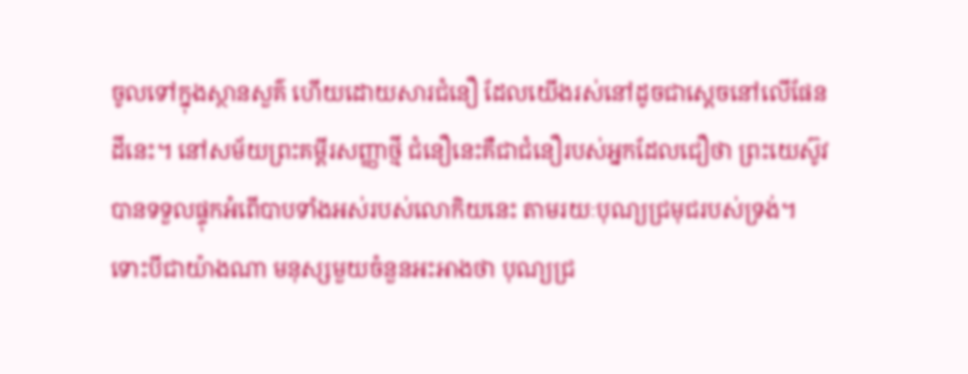ចូលទៅក្នុងស្ថានសួគ៌ ហើយដោយសារជំនឿ ដែលយើងរស់នៅដូចជាស្តេចនៅលើផែនដីនេះ។ នៅសម័យព្រះគម្ពីរសញ្ញាថ្មី ជំនឿនេះគឺជាជំនឿរបស់អ្នកដែលជឿថា ព្រះយេស៊ូវបានទទួលផ្ទុកអំពើបាបទាំងអស់របស់លោកិយនេះ តាមរយៈបុណ្យជ្រមុជរបស់ទ្រង់។
ទោះបីជាយ៉ាងណា មនុស្សមួយចំនួនអះអាងថា បុណ្យជ្រ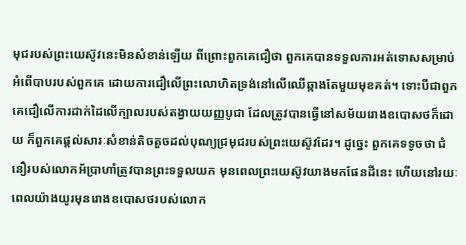មុជរបស់ព្រះយេស៊ូវនេះមិនសំខាន់ឡើយ ពីព្រោះពួកគេជឿថា ពួកគេបានទទួលការអត់ទោសសម្រាប់អំពើបាបរបស់ពួកគេ ដោយការជឿលើព្រះលោហិតទ្រង់នៅលើឈើឆ្កាងតែមួយមុខគត់។ ទោះបីជាពួកគេជឿលើការដាក់ដៃលើក្បាលរបស់តង្វាយយញ្ញបូជា ដែលត្រូវបានធ្វើនៅសម័យរោងឧបោសថក៏ដោយ ក៏ពួកគេផ្តល់សារៈសំខាន់តិចតួចដល់បុណ្យជ្រមុជរបស់ព្រះយេស៊ូវដែរ។ ដូច្នេះ ពួកគេទទូចថា ជំនឿរបស់លោកអ័ប្រាហាំត្រូវបានព្រះទទួលយក មុនពេលព្រះយេស៊ូវយាងមកផែនដីនេះ ហើយនៅរយៈពេលយ៉ាងយូរមុនរោងឧបោសថរបស់លោក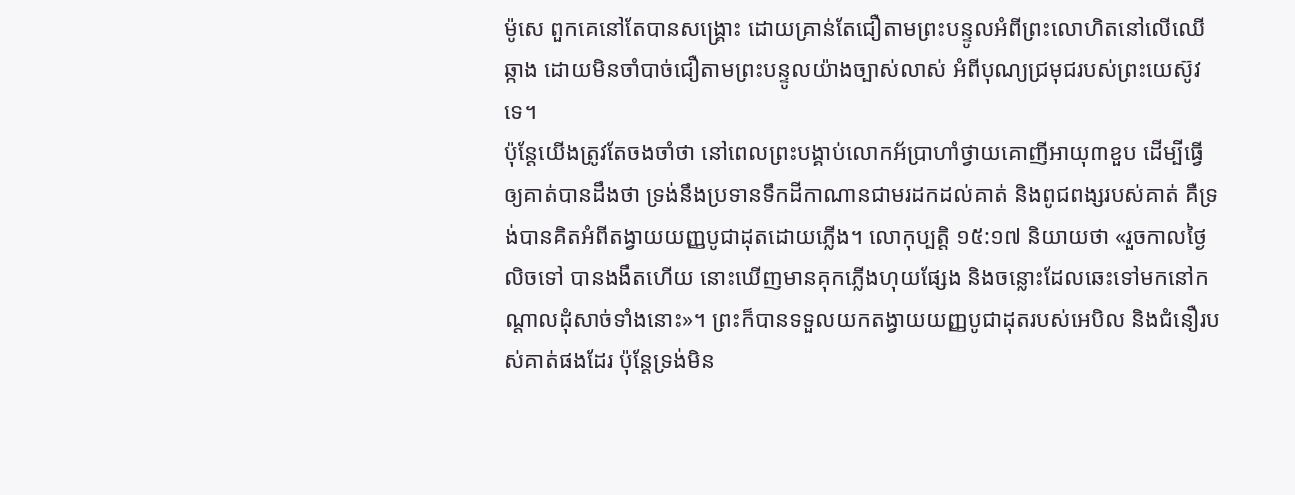ម៉ូសេ ពួកគេនៅតែបានសង្រ្គោះ ដោយគ្រាន់តែជឿតាមព្រះបន្ទូលអំពីព្រះលោហិតនៅលើឈើឆ្កាង ដោយមិនចាំបាច់ជឿតាមព្រះបន្ទូលយ៉ាងច្បាស់លាស់ អំពីបុណ្យជ្រមុជរបស់ព្រះយេស៊ូវទេ។
ប៉ុន្តែយើងត្រូវតែចងចាំថា នៅពេលព្រះបង្គាប់លោកអ័ប្រាហាំថ្វាយគោញីអាយុ៣ខួប ដើម្បីធ្វើឲ្យគាត់បានដឹងថា ទ្រង់នឹងប្រទានទឹកដីកាណានជាមរដកដល់គាត់ និងពូជពង្សរបស់គាត់ គឺទ្រង់បានគិតអំពីតង្វាយយញ្ញបូជាដុតដោយភ្លើង។ លោកុប្បត្តិ ១៥:១៧ និយាយថា «រួចកាលថ្ងៃលិចទៅ បានងងឹតហើយ នោះឃើញមានគុកភ្លើងហុយផ្សែង និងចន្លោះដែលឆេះទៅមកនៅកណ្តាលដុំសាច់ទាំងនោះ»។ ព្រះក៏បានទទួលយកតង្វាយយញ្ញបូជាដុតរបស់អេបិល និងជំនឿរបស់គាត់ផងដែរ ប៉ុន្តែទ្រង់មិន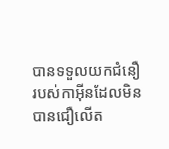បានទទួលយកជំនឿរបស់កាអ៊ីនដែលមិនបានជឿលើត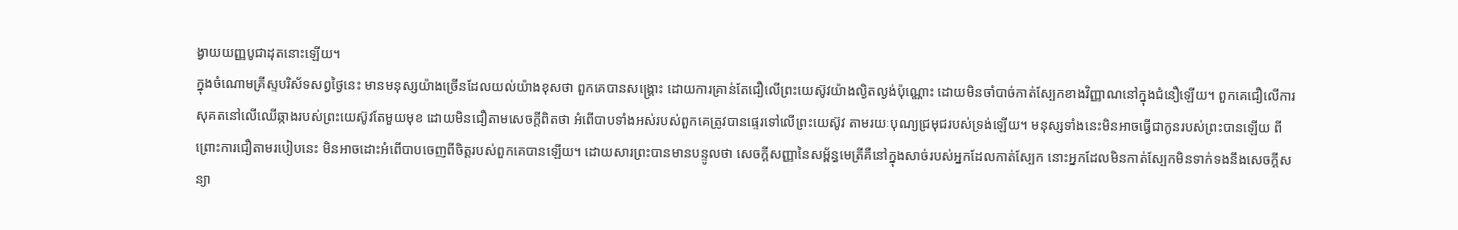ង្វាយយញ្ញបូជាដុតនោះឡើយ។
ក្នុងចំណោមគ្រីស្ទបរិស័ទសព្វថ្ងៃនេះ មានមនុស្សយ៉ាងច្រើនដែលយល់យ៉ាងខុសថា ពួកគេបានសង្រ្គោះ ដោយការគ្រាន់តែជឿលើព្រះយេស៊ូវយ៉ាងល្ងិតល្ងង់ប៉ុណ្ណោះ ដោយមិនចាំបាច់កាត់ស្បែកខាងវិញ្ញាណនៅក្នុងជំនឿឡើយ។ ពួកគេជឿលើការសុគតនៅលើឈើឆ្កាងរបស់ព្រះយេស៊ូវតែមួយមុខ ដោយមិនជឿតាមសេចក្តីពិតថា អំពើបាបទាំងអស់របស់ពួកគេត្រូវបានផ្ទេរទៅលើព្រះយេស៊ូវ តាមរយៈបុណ្យជ្រមុជរបស់ទ្រង់ឡើយ។ មនុស្សទាំងនេះមិនអាចធ្វើជាកូនរបស់ព្រះបានឡើយ ពីព្រោះការជឿតាមរបៀបនេះ មិនអាចដោះអំពើបាបចេញពីចិត្តរបស់ពួកគេបានឡើយ។ ដោយសារព្រះបានមានបន្ទូលថា សេចក្តីសញ្ញានៃសម្ព័ន្ធមេត្រីគឺនៅក្នុងសាច់របស់អ្នកដែលកាត់ស្បែក នោះអ្នកដែលមិនកាត់ស្បែកមិនទាក់ទងនឹងសេចក្តីសន្យា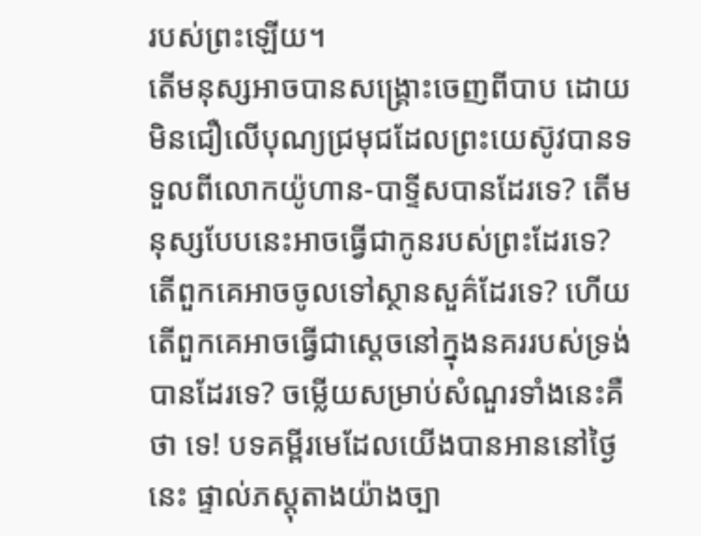របស់ព្រះឡើយ។
តើមនុស្សអាចបានសង្រ្គោះចេញពីបាប ដោយមិនជឿលើបុណ្យជ្រមុជដែលព្រះយេស៊ូវបានទទួលពីលោកយ៉ូហាន-បាទ្ទីសបានដែរទេ? តើមនុស្សបែបនេះអាចធ្វើជាកូនរបស់ព្រះដែរទេ? តើពួកគេអាចចូលទៅស្ថានសួគ៌ដែរទេ? ហើយតើពួកគេអាចធ្វើជាស្តេចនៅក្នុងនគររបស់ទ្រង់បានដែរទេ? ចម្លើយសម្រាប់សំណួរទាំងនេះគឺថា ទេ! បទគម្ពីរមេដែលយើងបានអាននៅថ្ងៃនេះ ផ្ទាល់ភស្តុតាងយ៉ាងច្បា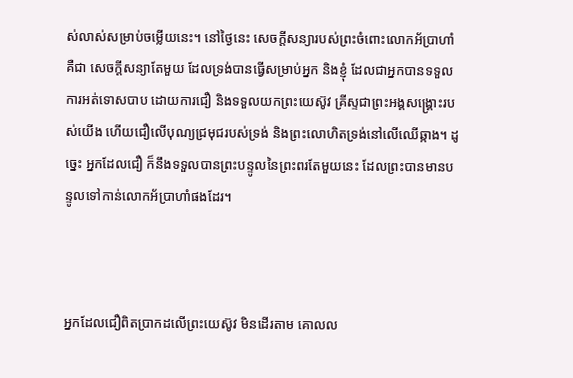ស់លាស់សម្រាប់ចម្លើយនេះ។ នៅថ្ងៃនេះ សេចក្តីសន្យារបស់ព្រះចំពោះលោកអ័ប្រាហាំគឺជា សេចក្តីសន្យាតែមួយ ដែលទ្រង់បានធ្វើសម្រាប់អ្នក និងខ្ញុំ ដែលជាអ្នកបានទទួលការអត់ទោសបាប ដោយការជឿ និងទទួលយកព្រះយេស៊ូវ គ្រីស្ទជាព្រះអង្គសង្រ្គោះរបស់យើង ហើយជឿលើបុណ្យជ្រមុជរបស់ទ្រង់ និងព្រះលោហិតទ្រង់នៅលើឈើឆ្កាង។ ដូច្នេះ អ្នកដែលជឿ ក៏នឹងទទួលបានព្រះបន្ទូលនៃព្រះពរតែមួយនេះ ដែលព្រះបានមានបន្ទូលទៅកាន់លោកអ័ប្រាហាំផងដែរ។



អ្នកដែលជឿពិតប្រាកដលើព្រះយេស៊ូវ មិនដើរតាម គោលល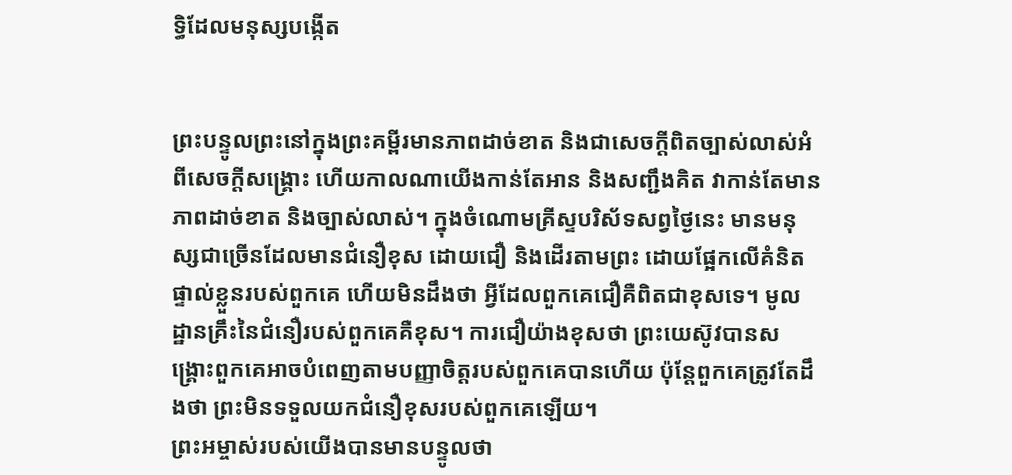ទ្ធិដែលមនុស្សបង្កើត


ព្រះបន្ទូលព្រះនៅក្នុងព្រះគម្ពីរមានភាពដាច់ខាត និងជាសេចក្តីពិតច្បាស់លាស់អំពីសេចក្តីសង្រ្គោះ ហើយកាលណាយើងកាន់តែអាន និងសញ្ជឹងគិត វាកាន់តែមានភាពដាច់ខាត និងច្បាស់លាស់។ ក្នុងចំណោមគ្រីស្ទបរិស័ទសព្វថ្ងៃនេះ មានមនុស្សជាច្រើនដែលមានជំនឿខុស ដោយជឿ និងដើរតាមព្រះ ដោយផ្អែកលើគំនិតផ្ទាល់ខ្លួនរបស់ពួកគេ ហើយមិនដឹងថា អ្វីដែលពួកគេជឿគឺពិតជាខុសទេ។ មូលដ្ឋានគ្រឹះនៃជំនឿរបស់ពួកគេគឺខុស។ ការជឿយ៉ាងខុសថា ព្រះយេស៊ូវបានសង្រ្គោះពួកគេអាចបំពេញតាមបញ្ញាចិត្តរបស់ពួកគេបានហើយ ប៉ុន្តែពួកគេត្រូវតែដឹងថា ព្រះមិនទទួលយកជំនឿខុសរបស់ពួកគេឡើយ។
ព្រះអម្ចាស់របស់យើងបានមានបន្ទូលថា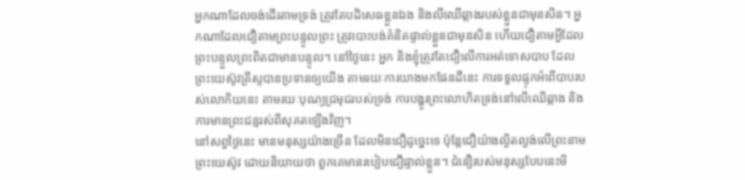អ្នកណាដែលចង់ដើរតាមទ្រង់ ត្រូវតែបដិសេធខ្លួនឯង និងលីឈើឆ្កាងរបស់ខ្លួនជាមុនសិន។ អ្នកណាដែលជឿតាមព្រះបន្ទូលព្រះ ត្រូវបោះបង់គំនិតផ្ទាល់ខ្លួនជាមុនសិន ហើយជឿតាមអ្វីដែលព្រះបន្ទួលព្រះពិតជាមានបន្ទូល។ នៅថ្ងៃនេះ អ្នក និងខ្ញុំត្រូវតែជឿលើការអត់ទោសបាប ដែលព្រះយេស៊ូវគ្រីស្ទបានប្រទានឲ្យយើង តាមរយៈការយាងមកផែនដីនេះ ការទទួលផ្ទុកអំពើបាបរបស់លោកិយនេះ តាមរយៈបុណ្យជ្រមុជរបស់ទ្រង់ ការបង្ហូរព្រះលោហិតទ្រង់នៅលើឈើឆ្កាង និងការមានព្រះជន្មរស់ពីសុគតឡើងវិញ។
នៅសព្វថ្ងៃនេះ មានមនុស្សយ៉ាងច្រើន ដែលមិនជឿដូច្នេះទេ ប៉ុន្តែជឿយ៉ាងល្ងិតល្ងង់លើព្រះនាមព្រះយេស៊ូវ ដោយនិយាយថា ពួកគេមានរបៀបជឿផ្ទាល់ខ្លួន។ ជំនឿរបស់មនុស្សបែបនេះមិ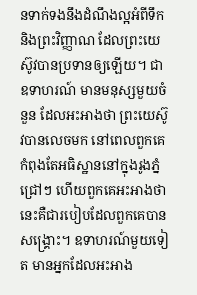នទាក់ទងនឹងដំណឹងល្អអំពីទឹក និងព្រះវិញ្ញាណ ដែលព្រះយេស៊ូវបានប្រទានឲ្យឡើយ។ ជាឧទាហរណ៍ មានមនុស្សមួយចំនួន ដែលអះអាងថា ព្រះយេស៊ូវបានលេចមក នៅពេលពួកគេកំពុងតែអធិស្ឋាននៅក្នុងរូងភ្នំជ្រៅៗ ហើយពួកគេអះអាងថា នេះគឺជារបៀបដែលពួកគេបានសង្គ្រោះ។ ឧទាហរណ៍មួយទៀត មានអ្នកដែលអះអាង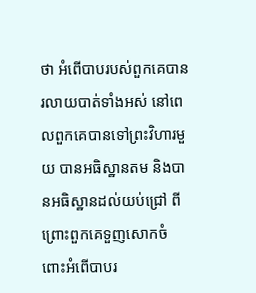ថា អំពើបាបរបស់ពួកគេបានរលាយបាត់ទាំងអស់ នៅពេលពួកគេបានទៅព្រះវិហារមួយ បានអធិស្ឋានតម និងបានអធិស្ឋានដល់យប់ជ្រៅ ពីព្រោះពួកគេទួញសោកចំពោះអំពើបាបរ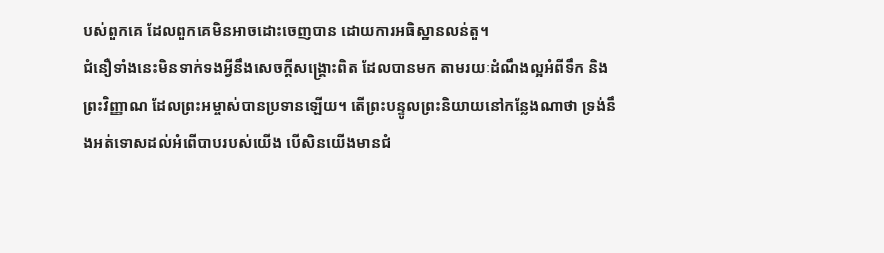បស់ពួកគេ ដែលពួកគេមិនអាចដោះចេញបាន ដោយការអធិស្ឋានលន់តួ។
ជំនឿទាំងនេះមិនទាក់ទងអ្វីនឹងសេចក្តីសង្រ្គោះពិត ដែលបានមក តាមរយៈដំណឹងល្អអំពីទឹក និងព្រះវិញ្ញាណ ដែលព្រះអម្ចាស់បានប្រទានឡើយ។ តើព្រះបន្ទូលព្រះនិយាយនៅកន្លែងណាថា ទ្រង់នឹងអត់ទោសដល់អំពើបាបរបស់យើង បើសិនយើងមានជំ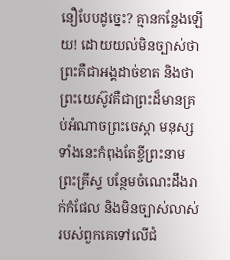នឿបែបដូច្នេះ? គ្មានកន្លែងឡើយ! ដោយយល់មិនច្បាស់ថា ព្រះគឺជាអង្គដាច់ខាត និងថា ព្រះយេស៊ូវគឺជាព្រះដ៏មានគ្រប់អំណាចព្រះចេស្តា មនុស្សទាំងនេះកំពុងតែខ្ចីព្រះនាមព្រះគ្រីស្ទ បន្ថែមចំណេះដឹងរាក់កំផែល និងមិនច្បាស់លាស់របស់ពួកគេទៅលើជំ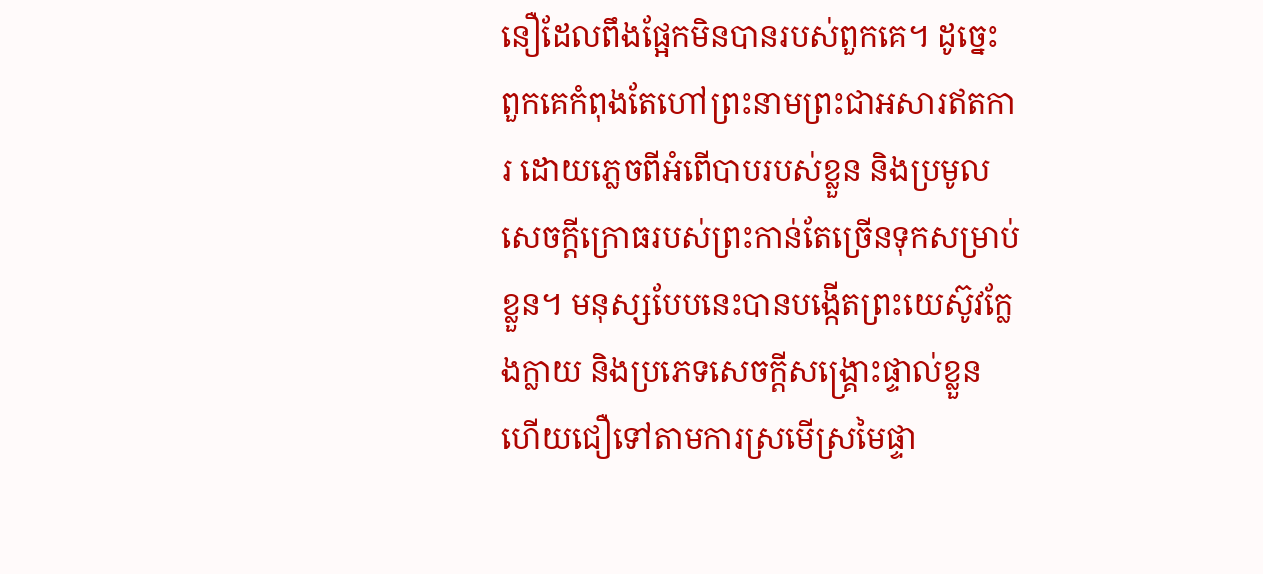នឿដែលពឹងផ្អែកមិនបានរបស់ពួកគេ។ ដូច្នេះ ពួកគេកំពុងតែហៅព្រះនាមព្រះជាអសារឥតការ ដោយភ្លេចពីអំពើបាបរបស់ខ្លួន និងប្រមូលសេចក្តីក្រោធរបស់ព្រះកាន់តែច្រើនទុកសម្រាប់ខ្លួន។ មនុស្សបែបនេះបានបង្កើតព្រះយេស៊ូវក្លែងក្លាយ និងប្រភេទសេចក្តីសង្រ្គោះផ្ទាល់ខ្លួន ហើយជឿទៅតាមការស្រមើស្រមៃផ្ទា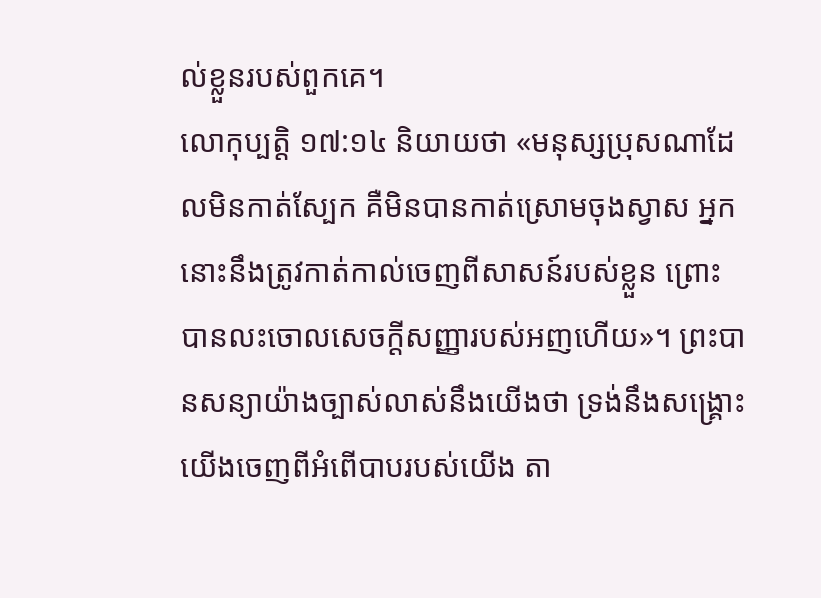ល់ខ្លួនរបស់ពួកគេ។
លោកុប្បត្តិ ១៧:១៤ និយាយថា «មនុស្សប្រុសណាដែលមិនកាត់ស្បែក គឺមិនបានកាត់ស្រោមចុងស្វាស អ្នកនោះនឹងត្រូវកាត់កាល់ចេញពីសាសន៍របស់ខ្លួន ព្រោះបានលះចោលសេចក្តីសញ្ញារបស់អញហើយ»។ ព្រះបានសន្យាយ៉ាងច្បាស់លាស់នឹងយើងថា ទ្រង់នឹងសង្រ្គោះយើងចេញពីអំពើបាបរបស់យើង តា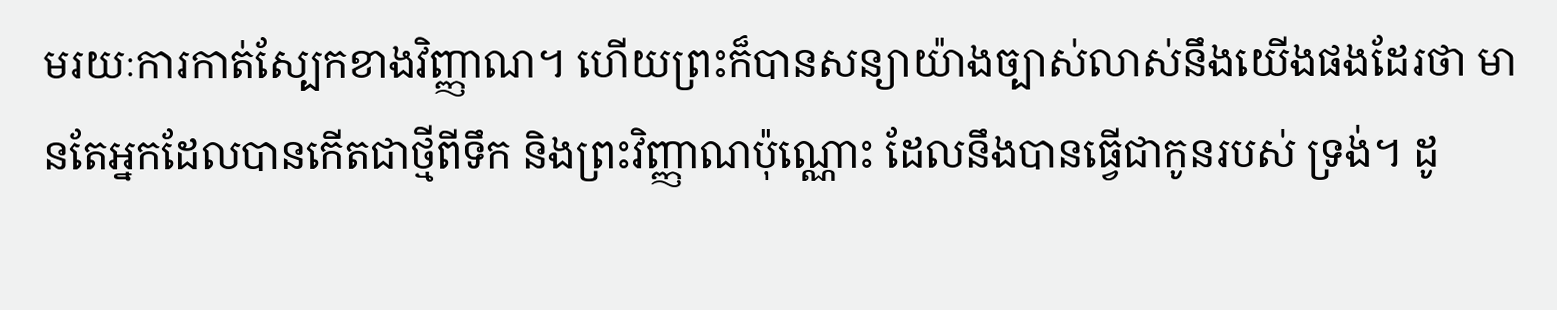មរយៈការកាត់ស្បែកខាងវិញ្ញាណ។ ហើយព្រះក៏បានសន្យាយ៉ាងច្បាស់លាស់នឹងយើងផងដែរថា មានតែអ្នកដែលបានកើតជាថ្មីពីទឹក និងព្រះវិញ្ញាណប៉ុណ្ណោះ ដែលនឹងបានធ្វើជាកូនរបស់ ទ្រង់។ ដូ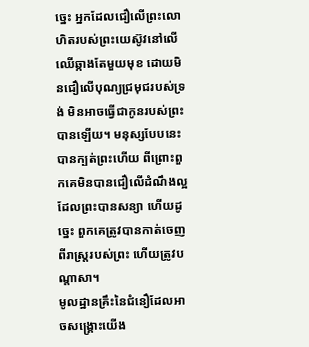ច្នេះ អ្នកដែលជឿលើព្រះលោហិតរបស់ព្រះយេស៊ូវនៅលើឈើឆ្កាងតែមួយមុខ ដោយមិនជឿលើបុណ្យជ្រមុជរបស់ទ្រង់ មិនអាចធ្វើជាកូនរបស់ព្រះបានឡើយ។ មនុស្សបែបនេះបានក្បត់ព្រះហើយ ពីព្រោះពួកគេមិនបានជឿលើដំណឹងល្អដែលព្រះបានសន្យា ហើយដូច្នេះ ពួកគេត្រូវបានកាត់ចេញពីរាស្ត្ររបស់ព្រះ ហើយត្រូវបណ្តាសា។
មូលដ្ឋានគ្រឹះនៃជំនឿដែលអាចសង្រ្គោះយើង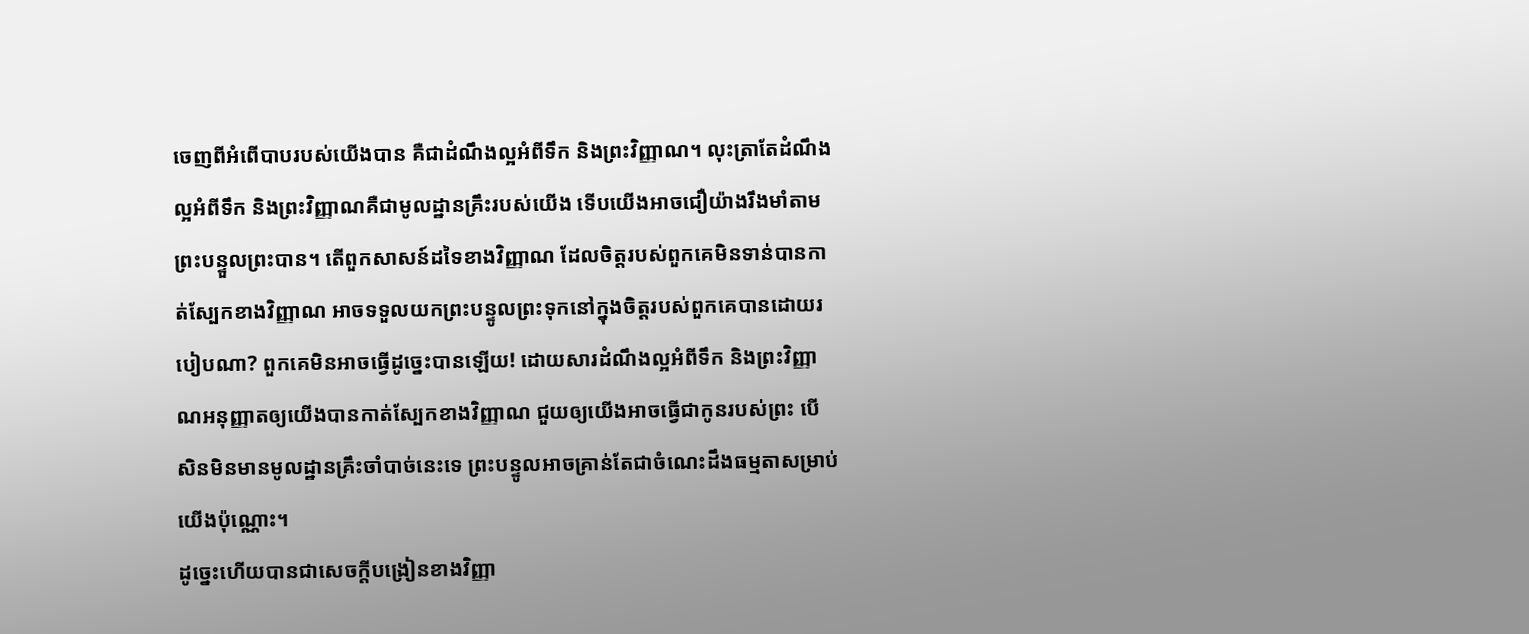ចេញពីអំពើបាបរបស់យើងបាន គឺជាដំណឹងល្អអំពីទឹក និងព្រះវិញ្ញាណ។ លុះត្រាតែដំណឹងល្អអំពីទឹក និងព្រះវិញ្ញាណគឺជាមូលដ្ឋានគ្រឹះរបស់យើង ទើបយើងអាចជឿយ៉ាងរឹងមាំតាមព្រះបន្ទួលព្រះបាន។ តើពួកសាសន៍ដទៃខាងវិញ្ញាណ ដែលចិត្តរបស់ពួកគេមិនទាន់បានកាត់ស្បែកខាងវិញ្ញាណ អាចទទួលយកព្រះបន្ទូលព្រះទុកនៅក្នុងចិត្តរបស់ពួកគេបានដោយរបៀបណា? ពួកគេមិនអាចធ្វើដូច្នេះបានឡើយ! ដោយសារដំណឹងល្អអំពីទឹក និងព្រះវិញ្ញាណអនុញ្ញាតឲ្យយើងបានកាត់ស្បែកខាងវិញ្ញាណ ជួយឲ្យយើងអាចធ្វើជាកូនរបស់ព្រះ បើសិនមិនមានមូលដ្ឋានគ្រឹះចាំបាច់នេះទេ ព្រះបន្ទូលអាចគ្រាន់តែជាចំណេះដឹងធម្មតាសម្រាប់យើងប៉ុណ្ណោះ។
ដូច្នេះហើយបានជាសេចក្តីបង្រៀនខាងវិញ្ញា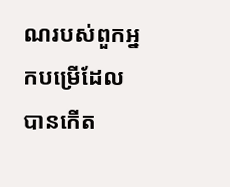ណរបស់ពួកអ្នកបម្រើដែលបានកើត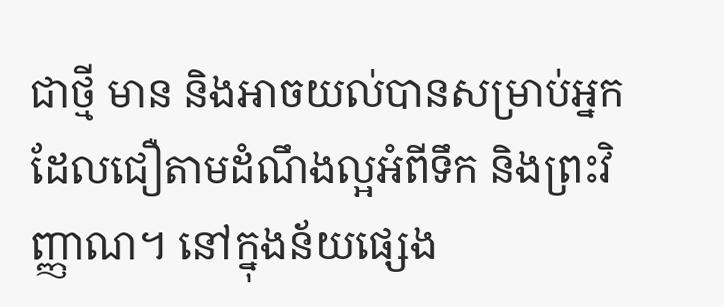ជាថ្មី មាន និងអាចយល់បានសម្រាប់អ្នកដែលជឿតាមដំណឹងល្អអំពីទឹក និងព្រះវិញ្ញាណ។ នៅក្នុងន័យផ្សេង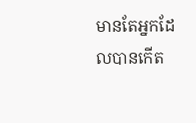មានតែអ្នកដែលបានកើត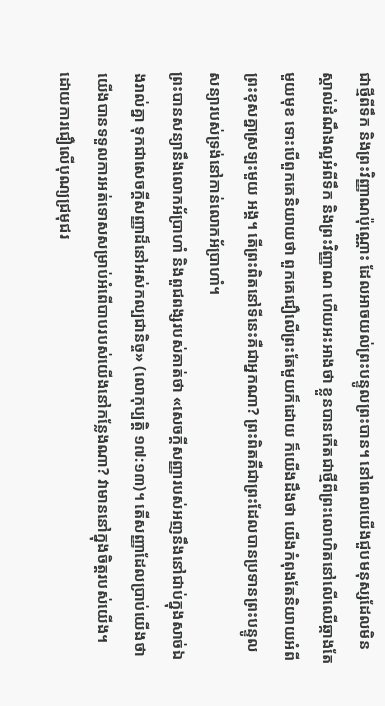ជាថ្មីពីទឹក និងព្រះវិញ្ញាណប៉ុណ្ណោះ ដែលអាចយល់ព្រះបន្ទូលព្រះបាន។ នៅពេលយើងជួបមនុស្សដែលមិនស្គាល់ដំណឹងល្អអំពីទឹក និងព្រះវិញ្ញាណ ហើយអះអាងថា ខ្លួនបានកើតជាថ្មីពីព្រះលោហិតនៅលើឈើឆ្កាងតែមួយមុខ ទោះបើពួកគេនិយាយថា ពួកគេជឿលើព្រះតែមួយក៏ដោយ ក៏យើងដឹងថា យើងកំពុងតែនិយាយអំពីព្រះខុសគ្នាស្រឡះមួយ អង្គ។ តើព្រះពិតនៅទីនេះគឺជាអ្នកណា? ព្រះពិតគឺជាព្រះដែលបានប្រទានព្រះបន្ទូលសន្យារបស់ទ្រង់នៅកាន់លោកអ័ប្រាហាំ។
ព្រះបានសន្យានឹងលោកអ័ប្រាហាំ និងពួជពង្សរបស់គាត់ថា «សេចក្តីសញ្ញារបស់អញនឹងនៅជាប់ក្នុងសាច់ឯងរាល់គ្នា ទុកជាសេចក្តីសញ្ញាដ៏នៅអស់កល្បជានិច្ច» (លោកុប្បត្តិ ១៧:១៣)។ តើសញ្ញាដែលប្រាប់យើងថា យើងបានទទួលការអត់ទោសសម្រាប់អំពើបាបរបស់យើងនៅកន្លែងណា? វាមាននៅក្នុងចិត្តរបស់យើង។ ដោយការជឿលើបុណ្យជ្រមុជរ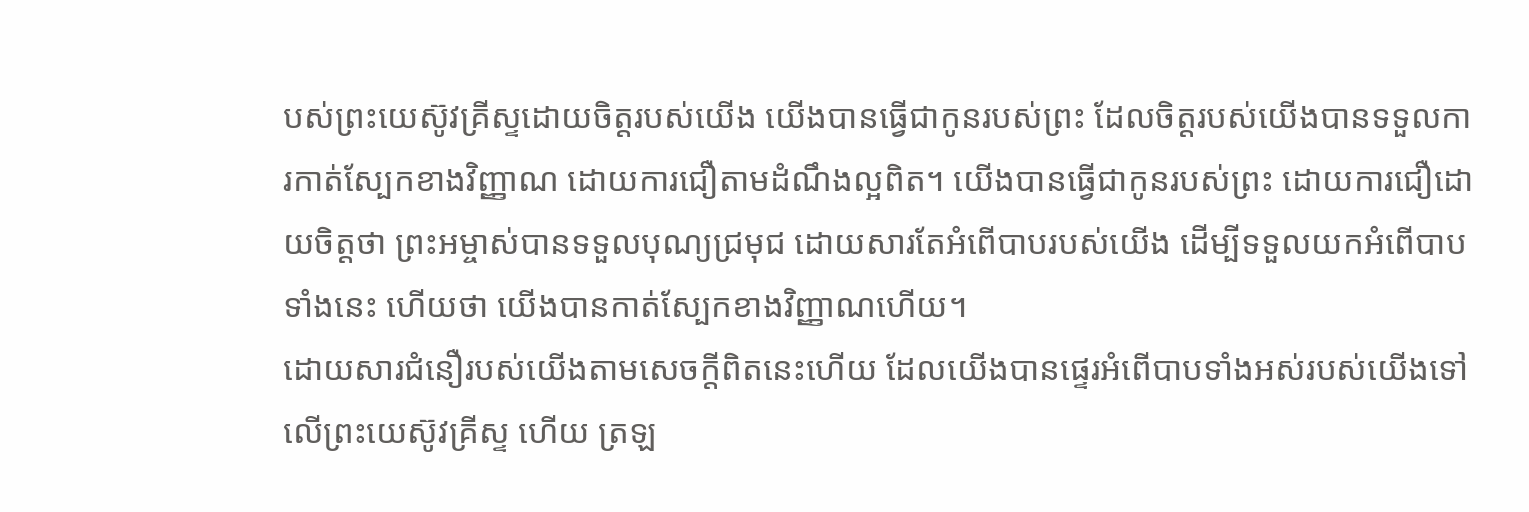បស់ព្រះយេស៊ូវគ្រីស្ទដោយចិត្តរបស់យើង យើងបានធ្វើជាកូនរបស់ព្រះ ដែលចិត្តរបស់យើងបានទទួលការកាត់ស្បែកខាងវិញ្ញាណ ដោយការជឿតាមដំណឹងល្អពិត។ យើងបានធ្វើជាកូនរបស់ព្រះ ដោយការជឿដោយចិត្តថា ព្រះអម្ចាស់បានទទួលបុណ្យជ្រមុជ ដោយសារតែអំពើបាបរបស់យើង ដើម្បីទទួលយកអំពើបាបទាំងនេះ ហើយថា យើងបានកាត់ស្បែកខាងវិញ្ញាណហើយ។
ដោយសារជំនឿរបស់យើងតាមសេចក្តីពិតនេះហើយ ដែលយើងបានផ្ទេរអំពើបាបទាំងអស់របស់យើងទៅលើព្រះយេស៊ូវគ្រីស្ទ ហើយ ត្រឡ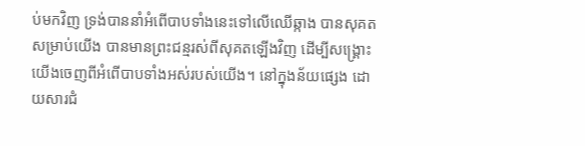ប់មកវិញ ទ្រង់បាននាំអំពើបាបទាំងនេះទៅលើឈើឆ្កាង បានសុគតសម្រាប់យើង បានមានព្រះជន្មរស់ពីសុគតឡើងវិញ ដើម្បីសង្រ្គោះយើងចេញពីអំពើបាបទាំងអស់របស់យើង។ នៅក្នុងន័យផ្សេង ដោយសារជំ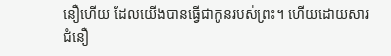នឿហើយ ដែលយើងបានធ្វើជាកូនរបស់ព្រះ។ ហើយដោយសារជំនឿ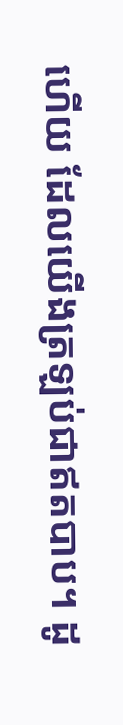ហើយ ដែលយើងត្រឡប់ជាឥតបាប។ ដូ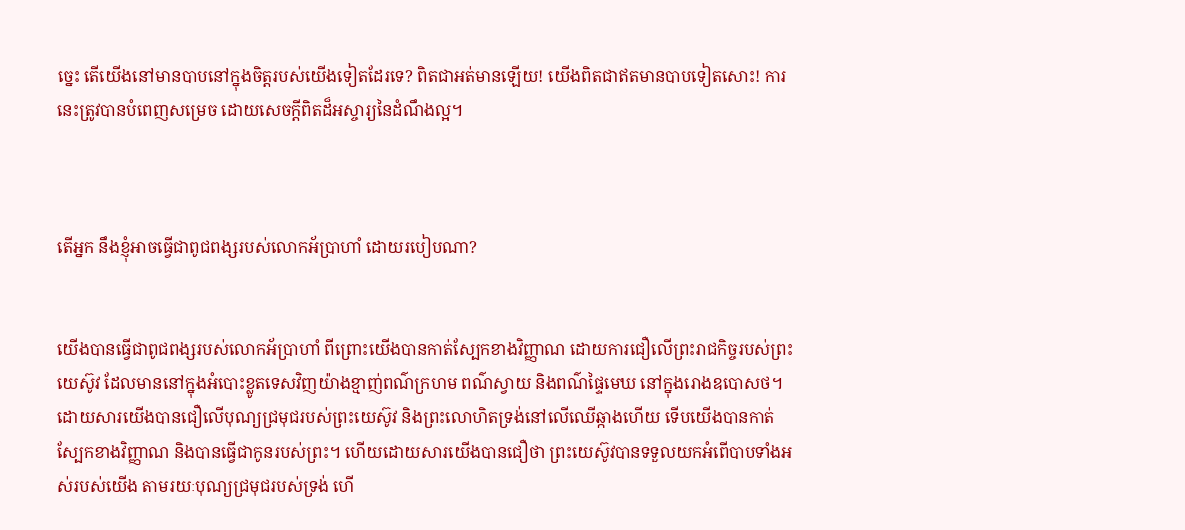ច្នេះ តើយើងនៅមានបាបនៅក្នុងចិត្តរបស់យើងទៀតដែរទេ? ពិតជាអត់មានឡើយ! យើងពិតជាឥតមានបាបទៀតសោះ! ការនេះត្រូវបានបំពេញសម្រេច ដោយសេចក្តីពិតដ៏អស្ចារ្យនៃដំណឹងល្អ។



តើអ្នក នឹងខ្ញុំអាចធ្វើជាពូជពង្សរបស់លោកអ័ប្រាហាំ ដោយរបៀបណា?


យើងបានធ្វើជាពូជពង្សរបស់លោកអ័ប្រាហាំ ពីព្រោះយើងបានកាត់ស្បែកខាងវិញ្ញាណ ដោយការជឿលើព្រះរាជកិច្ចរបស់ព្រះយេស៊ូវ ដែលមាននៅក្នុងអំបោះខ្លូតទេសវិញយ៉ាងខ្មាញ់ពណ៌ក្រហម ពណ៌ស្វាយ និងពណ៌ផ្ទៃមេឃ នៅក្នុងរោងឧបោសថ។ ដោយសារយើងបានជឿលើបុណ្យជ្រមុជរបស់ព្រះយេស៊ូវ និងព្រះលោហិតទ្រង់នៅលើឈើឆ្កាងហើយ ទើបយើងបានកាត់ស្បែកខាងវិញ្ញាណ និងបានធ្វើជាកូនរបស់ព្រះ។ ហើយដោយសារយើងបានជឿថា ព្រះយេស៊ូវបានទទួលយកអំពើបាបទាំងអស់របស់យើង តាមរយៈបុណ្យជ្រមុជរបស់ទ្រង់ ហើ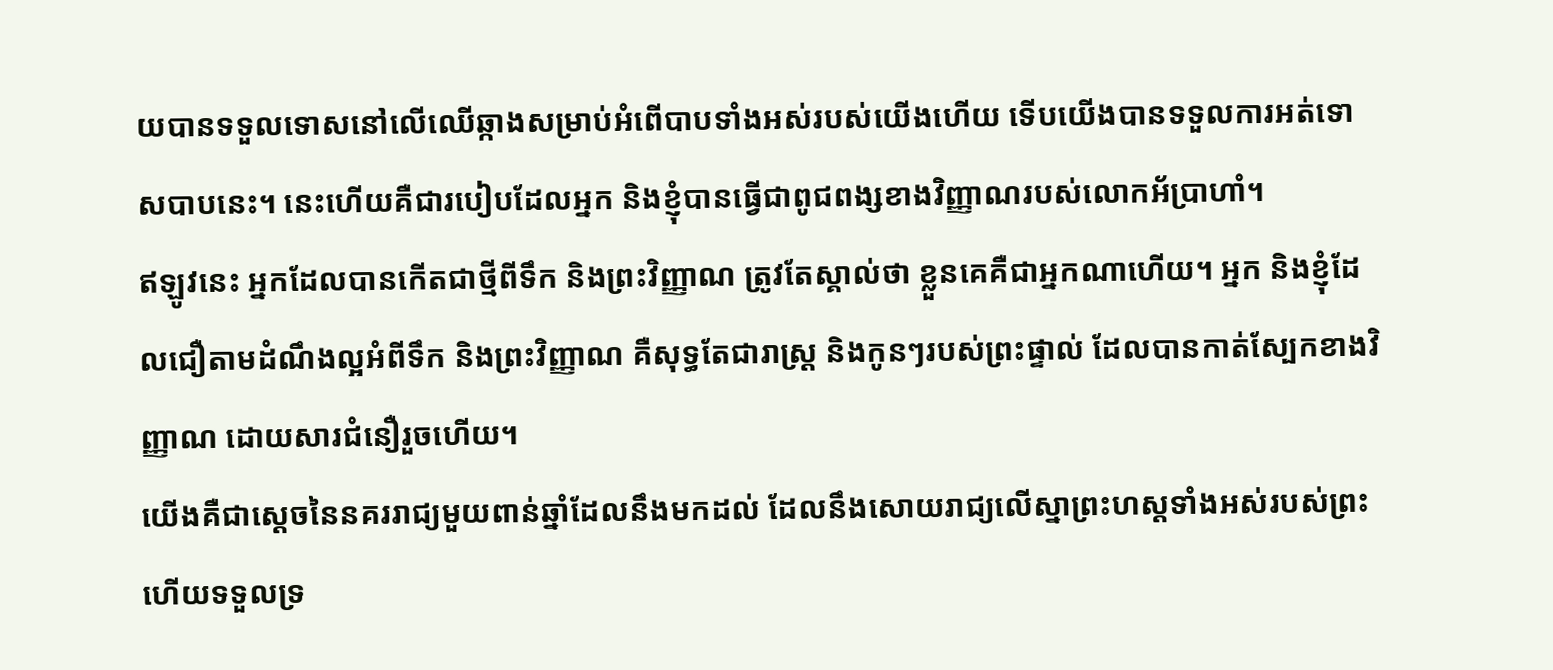យបានទទួលទោសនៅលើឈើឆ្កាងសម្រាប់អំពើបាបទាំងអស់របស់យើងហើយ ទើបយើងបានទទួលការអត់ទោសបាបនេះ។ នេះហើយគឺជារបៀបដែលអ្នក និងខ្ញុំបានធ្វើជាពូជពង្សខាងវិញ្ញាណរបស់លោកអ័ប្រាហាំ។
ឥឡូវនេះ អ្នកដែលបានកើតជាថ្មីពីទឹក និងព្រះវិញ្ញាណ ត្រូវតែស្គាល់ថា ខ្លួនគេគឺជាអ្នកណាហើយ។ អ្នក និងខ្ញុំដែលជឿតាមដំណឹងល្អអំពីទឹក និងព្រះវិញ្ញាណ គឺសុទ្ធតែជារាស្ត្រ និងកូនៗរបស់ព្រះផ្ទាល់ ដែលបានកាត់ស្បែកខាងវិញ្ញាណ ដោយសារជំនឿរួចហើយ។
យើងគឺជាស្តេចនៃនគររាជ្យមួយពាន់ឆ្នាំដែលនឹងមកដល់ ដែលនឹងសោយរាជ្យលើស្នាព្រះហស្តទាំងអស់របស់ព្រះ ហើយទទួលទ្រ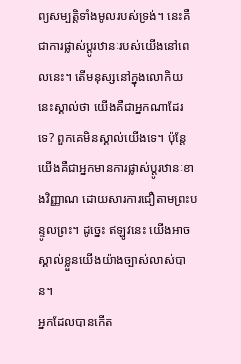ព្យសម្បត្តិទាំងមូលរបស់ទ្រង់។ នេះគឺជាការផ្លាស់ប្តូរឋានៈរបស់យើងនៅពេលនេះ។ តើមនុស្សនៅក្នុងលោកិយនេះស្គាល់ថា យើងគឺជាអ្នកណាដែរទេ? ពួកគេមិនស្គាល់យើងទេ។ ប៉ុន្តែយើងគឺជាអ្នកមានការផ្លាស់ប្តូរឋានៈខាងវិញ្ញាណ ដោយសារការជឿតាមព្រះបន្ទូលព្រះ។ ដូច្នេះ ឥឡូវនេះ យើងអាចស្គាល់ខ្លួនយើងយ៉ាងច្បាស់លាស់បាន។
អ្នកដែលបានកើត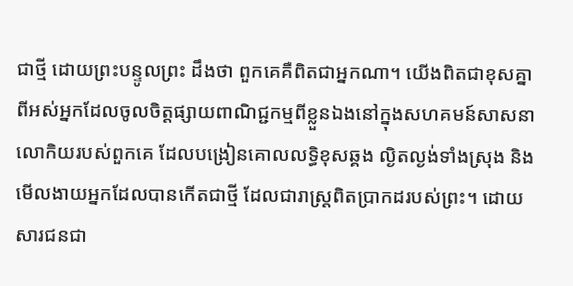ជាថ្មី ដោយព្រះបន្ទូលព្រះ ដឹងថា ពួកគេគឺពិតជាអ្នកណា។ យើងពិតជាខុសគ្នាពីអស់អ្នកដែលចូលចិត្តផ្សាយពាណិជ្ជកម្មពីខ្លួនឯងនៅក្នុងសហគមន៍សាសនាលោកិយរបស់ពួកគេ ដែលបង្រៀនគោលលទ្ធិខុសឆ្គង ល្ងិតល្ងង់ទាំងស្រុង និងមើលងាយអ្នកដែលបានកើតជាថ្មី ដែលជារាស្ត្រពិតប្រាកដរបស់ព្រះ។ ដោយសារជនជា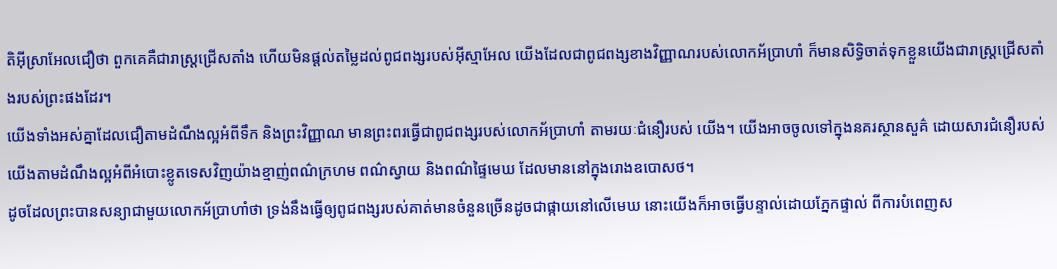តិអ៊ីស្រាអែលជឿថា ពួកគេគឺជារាស្ត្រជ្រើសតាំង ហើយមិនផ្តល់តម្លៃដល់ពូជពង្សរបស់អ៊ីស្មាអែល យើងដែលជាពូជពង្សខាងវិញ្ញាណរបស់លោកអ័ប្រាហាំ ក៏មានសិទ្ធិចាត់ទុកខ្លួនយើងជារាស្ត្រជ្រើសតាំងរបស់ព្រះផងដែរ។
យើងទាំងអស់គ្នាដែលជឿតាមដំណឹងល្អអំពីទឹក និងព្រះវិញ្ញាណ មានព្រះពរធ្វើជាពូជពង្សរបស់លោកអ័ប្រាហាំ តាមរយៈជំនឿរបស់ យើង។ យើងអាចចូលទៅក្នុងនគរស្ថានសួគ៌ ដោយសារជំនឿរបស់យើងតាមដំណឹងល្អអំពីអំបោះខ្លូតទេសវិញយ៉ាងខ្មាញ់ពណ៌ក្រហម ពណ៌ស្វាយ និងពណ៌ផ្ទៃមេឃ ដែលមាននៅក្នុងរោងឧបោសថ។
ដូចដែលព្រះបានសន្យាជាមួយលោកអ័ប្រាហាំថា ទ្រង់នឹងធ្វើឲ្យពូជពង្សរបស់គាត់មានចំនួនច្រើនដូចជាផ្កាយនៅលើមេឃ នោះយើងក៏អាចធ្វើបន្ទាល់ដោយភ្នែកផ្ទាល់ ពីការបំពេញស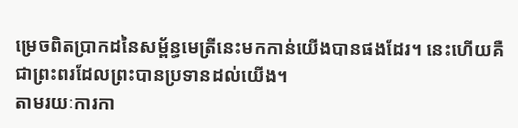ម្រេចពិតប្រាកដនៃសម្ព័ន្ធមេត្រីនេះមកកាន់យើងបានផងដែរ។ នេះហើយគឺជាព្រះពរដែលព្រះបានប្រទានដល់យើង។
តាមរយៈការកា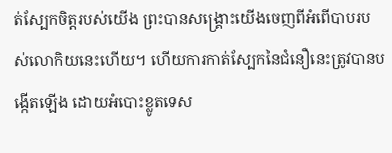ត់ស្បែកចិត្តរបស់យើង ព្រះបានសង្រ្គោះយើងចេញពីអំពើបាបរបស់លោកិយនេះហើយ។ ហើយការកាត់ស្បែកនៃជំនឿនេះត្រូវបានបង្កើតឡើង ដោយអំបោះខ្លូតទេស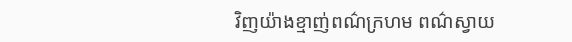វិញយ៉ាងខ្មាញ់ពណ៌ក្រហម ពណ៌ស្វាយ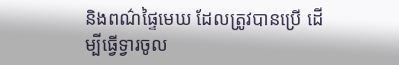និងពណ៌ផ្ទៃមេឃ ដែលត្រូវបានប្រើ ដើម្បីធ្វើទ្វារចូល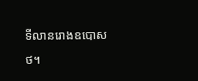ទីលានរោងឧបោសថ។